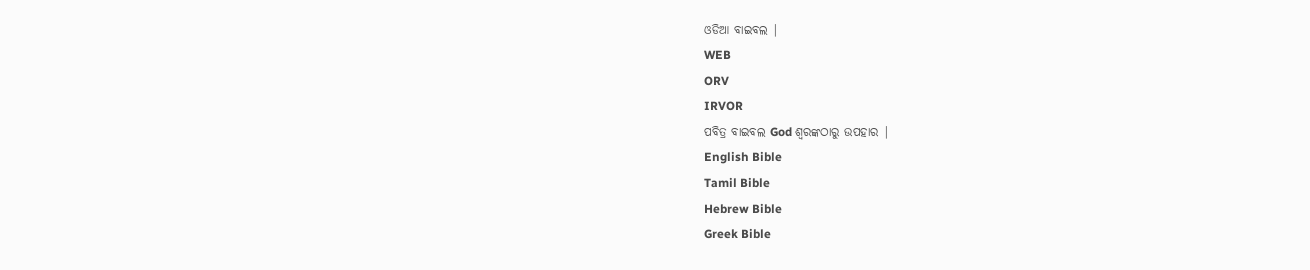ଓଡିଆ ବାଇବଲ |
WEB
ORV
IRVOR
ପବିତ୍ର ବାଇବଲ God ଶ୍ବରଙ୍କଠାରୁ ଉପହାର |
English Bible
Tamil Bible
Hebrew Bible
Greek Bible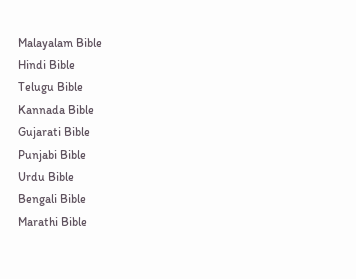Malayalam Bible
Hindi Bible
Telugu Bible
Kannada Bible
Gujarati Bible
Punjabi Bible
Urdu Bible
Bengali Bible
Marathi Bible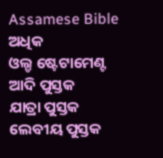Assamese Bible
ଅଧିକ
ଓଲ୍ଡ ଷ୍ଟେଟାମେଣ୍ଟ
ଆଦି ପୁସ୍ତକ
ଯାତ୍ରା ପୁସ୍ତକ
ଲେବୀୟ ପୁସ୍ତକ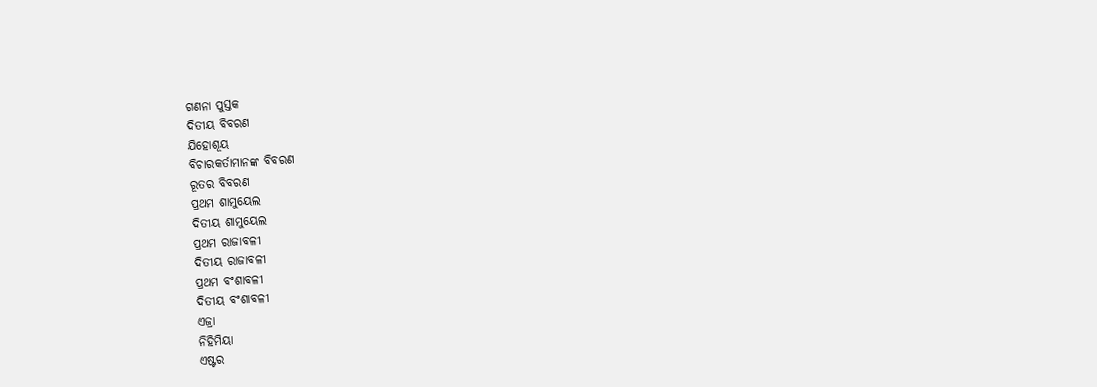ଗଣନା ପୁସ୍ତକ
ଦିତୀୟ ବିବରଣ
ଯିହୋଶୂୟ
ବିଚାରକର୍ତାମାନଙ୍କ ବିବରଣ
ରୂତର ବିବରଣ
ପ୍ରଥମ ଶାମୁୟେଲ
ଦିତୀୟ ଶାମୁୟେଲ
ପ୍ରଥମ ରାଜାବଳୀ
ଦିତୀୟ ରାଜାବଳୀ
ପ୍ରଥମ ବଂଶାବଳୀ
ଦିତୀୟ ବଂଶାବଳୀ
ଏଜ୍ରା
ନିହିମିୟା
ଏଷ୍ଟର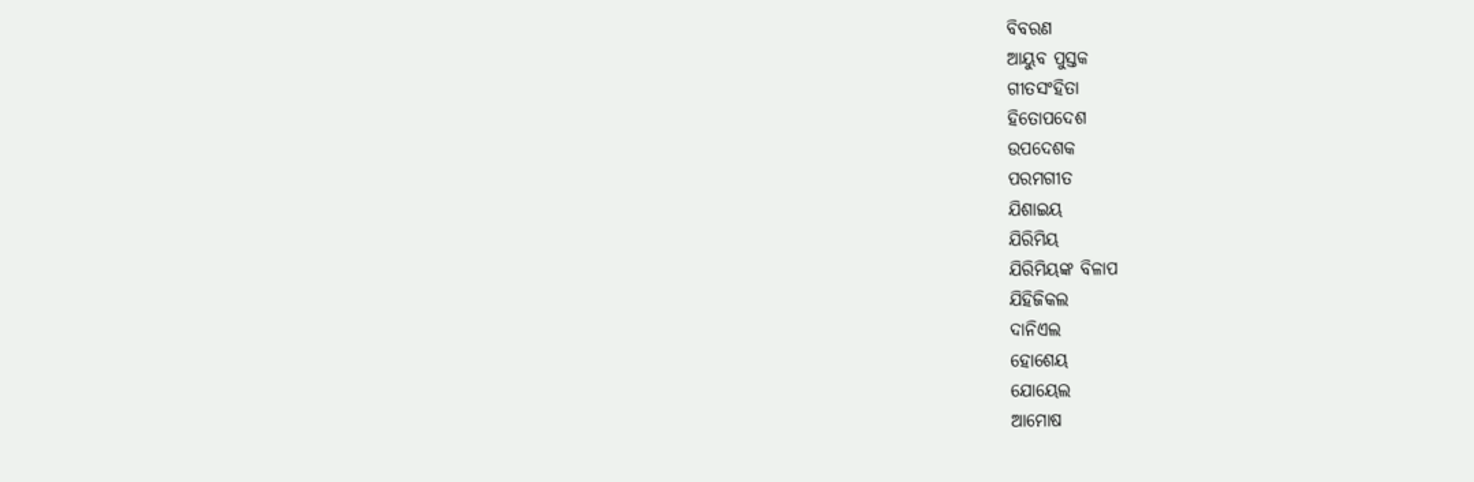ବିବରଣ
ଆୟୁବ ପୁସ୍ତକ
ଗୀତସଂହିତା
ହିତୋପଦେଶ
ଉପଦେଶକ
ପରମଗୀତ
ଯିଶାଇୟ
ଯିରିମିୟ
ଯିରିମିୟଙ୍କ ବିଳାପ
ଯିହିଜିକଲ
ଦାନିଏଲ
ହୋଶେୟ
ଯୋୟେଲ
ଆମୋଷ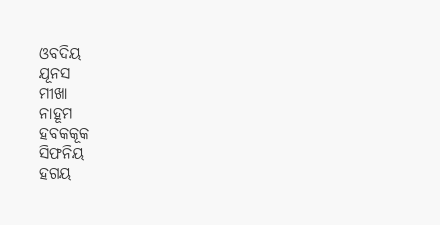ଓବଦିୟ
ଯୂନସ
ମୀଖା
ନାହୂମ
ହବକକୂକ
ସିଫନିୟ
ହଗୟ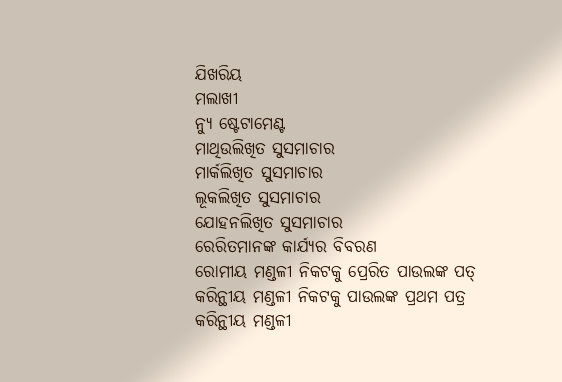ଯିଖରିୟ
ମଲାଖୀ
ନ୍ୟୁ ଷ୍ଟେଟାମେଣ୍ଟ
ମାଥିଉଲିଖିତ ସୁସମାଚାର
ମାର୍କଲିଖିତ ସୁସମାଚାର
ଲୂକଲିଖିତ ସୁସମାଚାର
ଯୋହନଲିଖିତ ସୁସମାଚାର
ରେରିତମାନଙ୍କ କାର୍ଯ୍ୟର ବିବରଣ
ରୋମୀୟ ମଣ୍ଡଳୀ ନିକଟକୁ ପ୍ରେରିତ ପାଉଲଙ୍କ ପତ୍
କରିନ୍ଥୀୟ ମଣ୍ଡଳୀ ନିକଟକୁ ପାଉଲଙ୍କ ପ୍ରଥମ ପତ୍ର
କରିନ୍ଥୀୟ ମଣ୍ଡଳୀ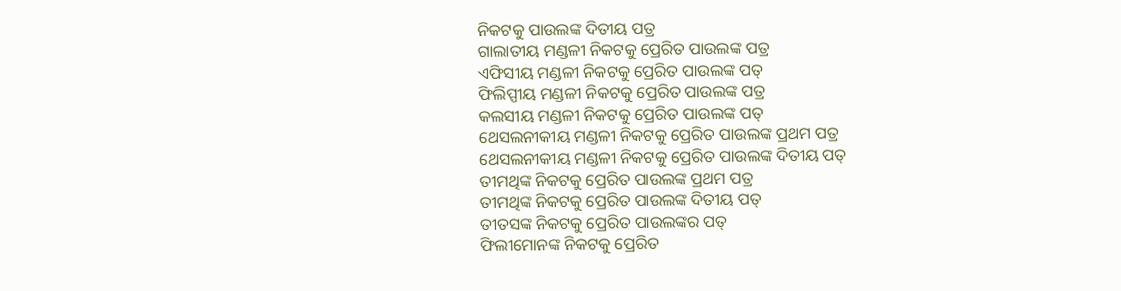ନିକଟକୁ ପାଉଲଙ୍କ ଦିତୀୟ ପତ୍ର
ଗାଲାତୀୟ ମଣ୍ଡଳୀ ନିକଟକୁ ପ୍ରେରିତ ପାଉଲଙ୍କ ପତ୍ର
ଏଫିସୀୟ ମଣ୍ଡଳୀ ନିକଟକୁ ପ୍ରେରିତ ପାଉଲଙ୍କ ପତ୍
ଫିଲିପ୍ପୀୟ ମଣ୍ଡଳୀ ନିକଟକୁ ପ୍ରେରିତ ପାଉଲଙ୍କ ପତ୍ର
କଲସୀୟ ମଣ୍ଡଳୀ ନିକଟକୁ ପ୍ରେରିତ ପାଉଲଙ୍କ ପତ୍
ଥେସଲନୀକୀୟ ମଣ୍ଡଳୀ ନିକଟକୁ ପ୍ରେରିତ ପାଉଲଙ୍କ ପ୍ରଥମ ପତ୍ର
ଥେସଲନୀକୀୟ ମଣ୍ଡଳୀ ନିକଟକୁ ପ୍ରେରିତ ପାଉଲଙ୍କ ଦିତୀୟ ପତ୍
ତୀମଥିଙ୍କ ନିକଟକୁ ପ୍ରେରିତ ପାଉଲଙ୍କ ପ୍ରଥମ ପତ୍ର
ତୀମଥିଙ୍କ ନିକଟକୁ ପ୍ରେରିତ ପାଉଲଙ୍କ ଦିତୀୟ ପତ୍
ତୀତସଙ୍କ ନିକଟକୁ ପ୍ରେରିତ ପାଉଲଙ୍କର ପତ୍
ଫିଲୀମୋନଙ୍କ ନିକଟକୁ ପ୍ରେରିତ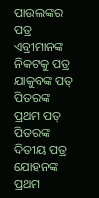ପାଉଲଙ୍କର ପତ୍ର
ଏବ୍ରୀମାନଙ୍କ ନିକଟକୁ ପତ୍ର
ଯାକୁବଙ୍କ ପତ୍
ପିତରଙ୍କ ପ୍ରଥମ ପତ୍
ପିତରଙ୍କ ଦିତୀୟ ପତ୍ର
ଯୋହନଙ୍କ ପ୍ରଥମ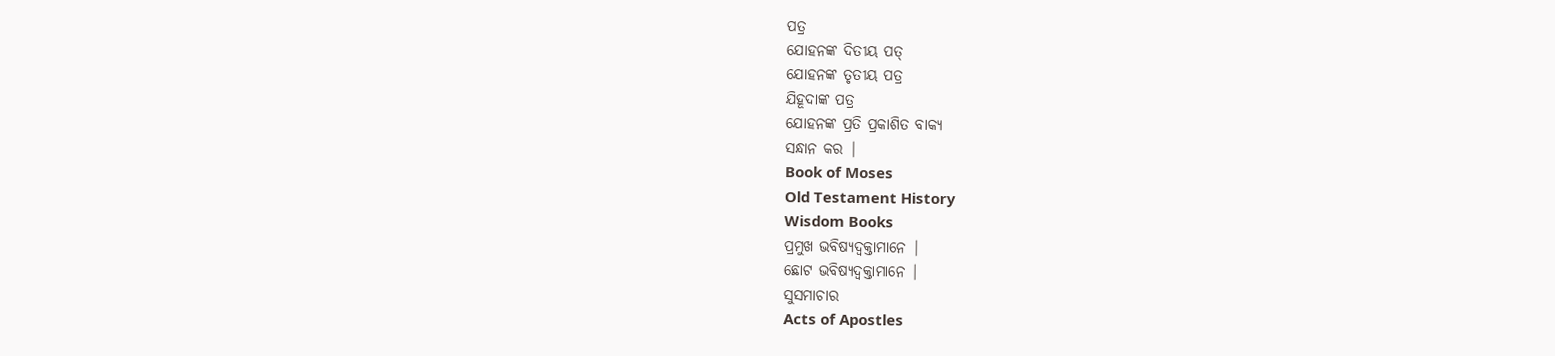ପତ୍ର
ଯୋହନଙ୍କ ଦିତୀୟ ପତ୍
ଯୋହନଙ୍କ ତୃତୀୟ ପତ୍ର
ଯିହୂଦାଙ୍କ ପତ୍ର
ଯୋହନଙ୍କ ପ୍ରତି ପ୍ରକାଶିତ ବାକ୍ୟ
ସନ୍ଧାନ କର |
Book of Moses
Old Testament History
Wisdom Books
ପ୍ରମୁଖ ଭବିଷ୍ୟଦ୍ବକ୍ତାମାନେ |
ଛୋଟ ଭବିଷ୍ୟଦ୍ବକ୍ତାମାନେ |
ସୁସମାଚାର
Acts of Apostles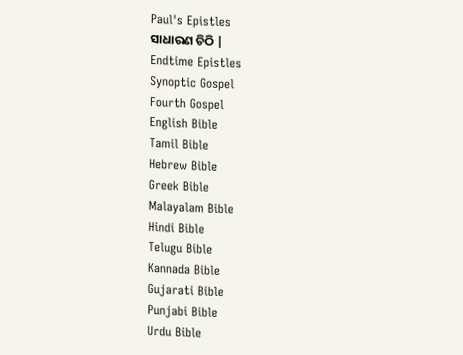Paul's Epistles
ସାଧାରଣ ଚିଠି |
Endtime Epistles
Synoptic Gospel
Fourth Gospel
English Bible
Tamil Bible
Hebrew Bible
Greek Bible
Malayalam Bible
Hindi Bible
Telugu Bible
Kannada Bible
Gujarati Bible
Punjabi Bible
Urdu Bible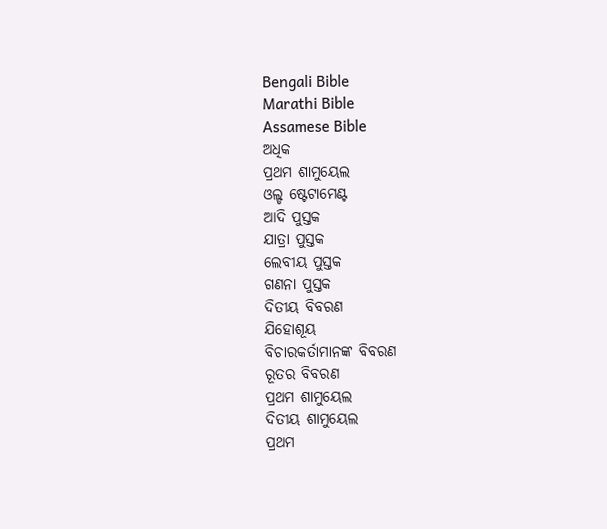Bengali Bible
Marathi Bible
Assamese Bible
ଅଧିକ
ପ୍ରଥମ ଶାମୁୟେଲ
ଓଲ୍ଡ ଷ୍ଟେଟାମେଣ୍ଟ
ଆଦି ପୁସ୍ତକ
ଯାତ୍ରା ପୁସ୍ତକ
ଲେବୀୟ ପୁସ୍ତକ
ଗଣନା ପୁସ୍ତକ
ଦିତୀୟ ବିବରଣ
ଯିହୋଶୂୟ
ବିଚାରକର୍ତାମାନଙ୍କ ବିବରଣ
ରୂତର ବିବରଣ
ପ୍ରଥମ ଶାମୁୟେଲ
ଦିତୀୟ ଶାମୁୟେଲ
ପ୍ରଥମ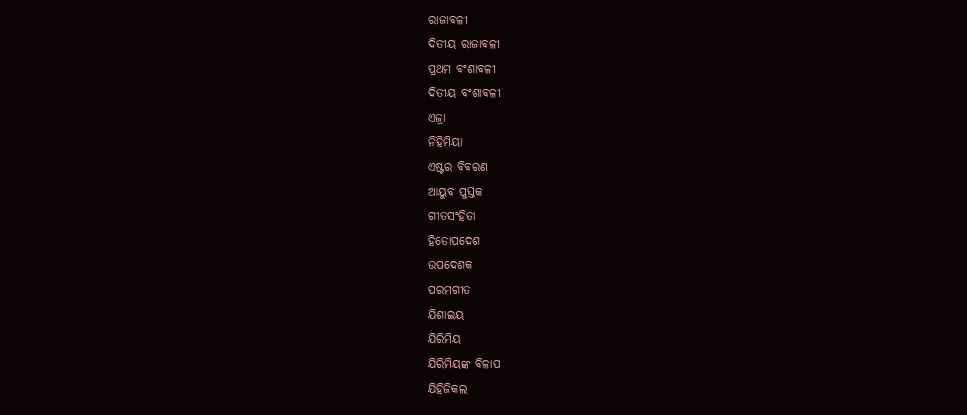ରାଜାବଳୀ
ଦିତୀୟ ରାଜାବଳୀ
ପ୍ରଥମ ବଂଶାବଳୀ
ଦିତୀୟ ବଂଶାବଳୀ
ଏଜ୍ରା
ନିହିମିୟା
ଏଷ୍ଟର ବିବରଣ
ଆୟୁବ ପୁସ୍ତକ
ଗୀତସଂହିତା
ହିତୋପଦେଶ
ଉପଦେଶକ
ପରମଗୀତ
ଯିଶାଇୟ
ଯିରିମିୟ
ଯିରିମିୟଙ୍କ ବିଳାପ
ଯିହିଜିକଲ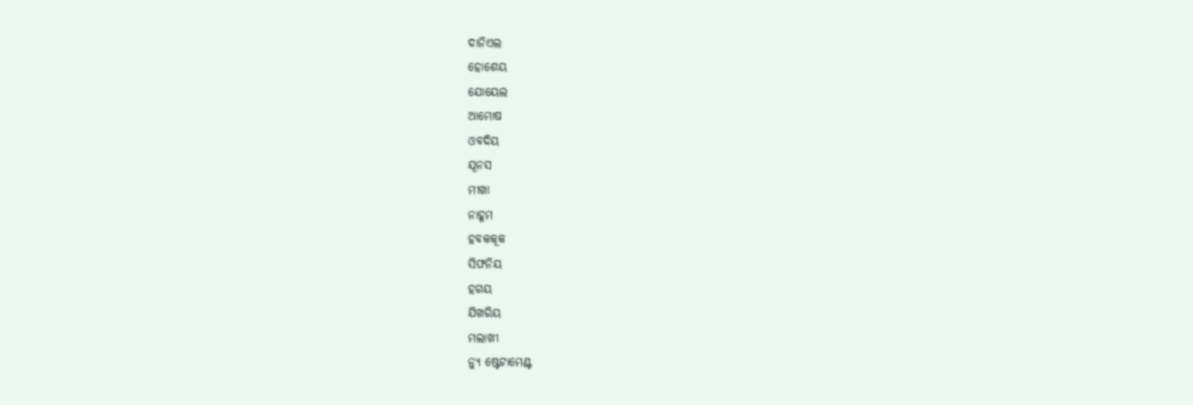ଦାନିଏଲ
ହୋଶେୟ
ଯୋୟେଲ
ଆମୋଷ
ଓବଦିୟ
ଯୂନସ
ମୀଖା
ନାହୂମ
ହବକକୂକ
ସିଫନିୟ
ହଗୟ
ଯିଖରିୟ
ମଲାଖୀ
ନ୍ୟୁ ଷ୍ଟେଟାମେଣ୍ଟ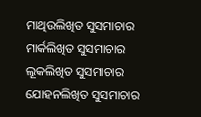ମାଥିଉଲିଖିତ ସୁସମାଚାର
ମାର୍କଲିଖିତ ସୁସମାଚାର
ଲୂକଲିଖିତ ସୁସମାଚାର
ଯୋହନଲିଖିତ ସୁସମାଚାର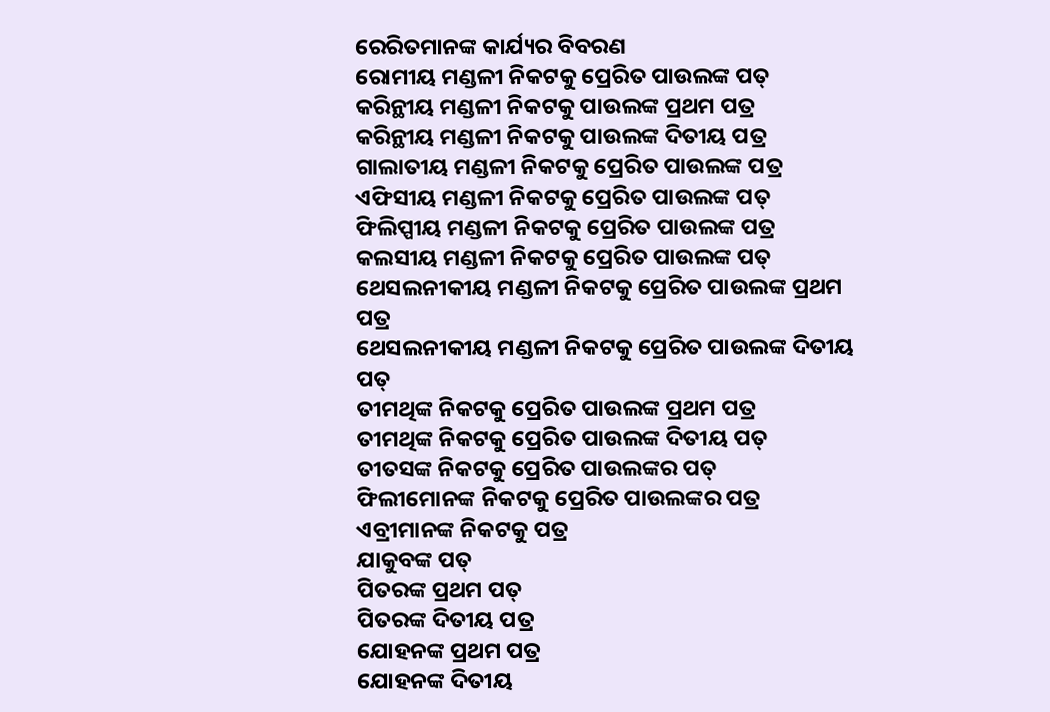ରେରିତମାନଙ୍କ କାର୍ଯ୍ୟର ବିବରଣ
ରୋମୀୟ ମଣ୍ଡଳୀ ନିକଟକୁ ପ୍ରେରିତ ପାଉଲଙ୍କ ପତ୍
କରିନ୍ଥୀୟ ମଣ୍ଡଳୀ ନିକଟକୁ ପାଉଲଙ୍କ ପ୍ରଥମ ପତ୍ର
କରିନ୍ଥୀୟ ମଣ୍ଡଳୀ ନିକଟକୁ ପାଉଲଙ୍କ ଦିତୀୟ ପତ୍ର
ଗାଲାତୀୟ ମଣ୍ଡଳୀ ନିକଟକୁ ପ୍ରେରିତ ପାଉଲଙ୍କ ପତ୍ର
ଏଫିସୀୟ ମଣ୍ଡଳୀ ନିକଟକୁ ପ୍ରେରିତ ପାଉଲଙ୍କ ପତ୍
ଫିଲିପ୍ପୀୟ ମଣ୍ଡଳୀ ନିକଟକୁ ପ୍ରେରିତ ପାଉଲଙ୍କ ପତ୍ର
କଲସୀୟ ମଣ୍ଡଳୀ ନିକଟକୁ ପ୍ରେରିତ ପାଉଲଙ୍କ ପତ୍
ଥେସଲନୀକୀୟ ମଣ୍ଡଳୀ ନିକଟକୁ ପ୍ରେରିତ ପାଉଲଙ୍କ ପ୍ରଥମ ପତ୍ର
ଥେସଲନୀକୀୟ ମଣ୍ଡଳୀ ନିକଟକୁ ପ୍ରେରିତ ପାଉଲଙ୍କ ଦିତୀୟ ପତ୍
ତୀମଥିଙ୍କ ନିକଟକୁ ପ୍ରେରିତ ପାଉଲଙ୍କ ପ୍ରଥମ ପତ୍ର
ତୀମଥିଙ୍କ ନିକଟକୁ ପ୍ରେରିତ ପାଉଲଙ୍କ ଦିତୀୟ ପତ୍
ତୀତସଙ୍କ ନିକଟକୁ ପ୍ରେରିତ ପାଉଲଙ୍କର ପତ୍
ଫିଲୀମୋନଙ୍କ ନିକଟକୁ ପ୍ରେରିତ ପାଉଲଙ୍କର ପତ୍ର
ଏବ୍ରୀମାନଙ୍କ ନିକଟକୁ ପତ୍ର
ଯାକୁବଙ୍କ ପତ୍
ପିତରଙ୍କ ପ୍ରଥମ ପତ୍
ପିତରଙ୍କ ଦିତୀୟ ପତ୍ର
ଯୋହନଙ୍କ ପ୍ରଥମ ପତ୍ର
ଯୋହନଙ୍କ ଦିତୀୟ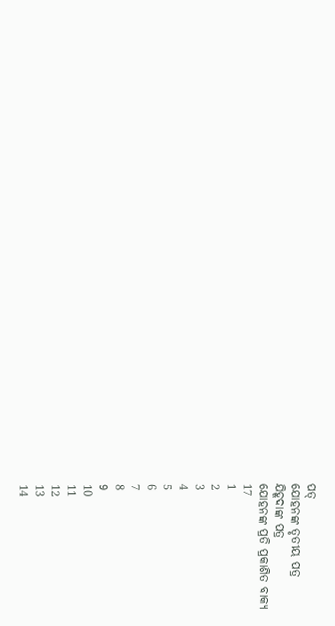ପତ୍
ଯୋହନଙ୍କ ତୃତୀୟ ପତ୍ର
ଯିହୂଦାଙ୍କ ପତ୍ର
ଯୋହନଙ୍କ ପ୍ରତି ପ୍ରକାଶିତ ବାକ୍ୟ
17
1
2
3
4
5
6
7
8
9
10
11
12
13
14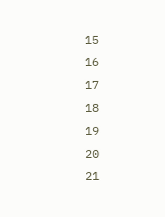15
16
17
18
19
20
21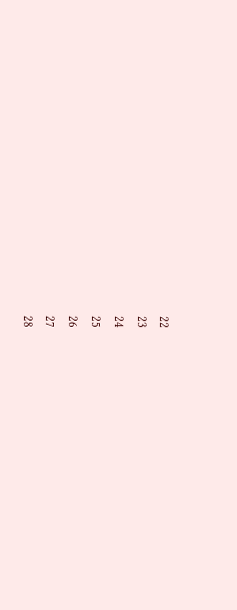22
23
24
25
26
27
28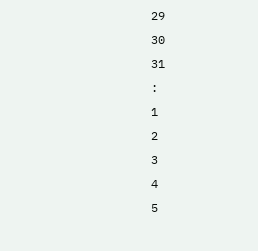29
30
31
:
1
2
3
4
5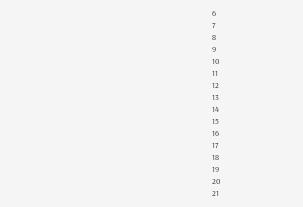6
7
8
9
10
11
12
13
14
15
16
17
18
19
20
21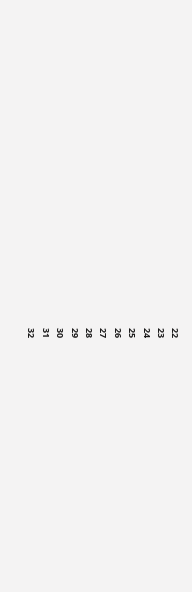22
23
24
25
26
27
28
29
30
31
32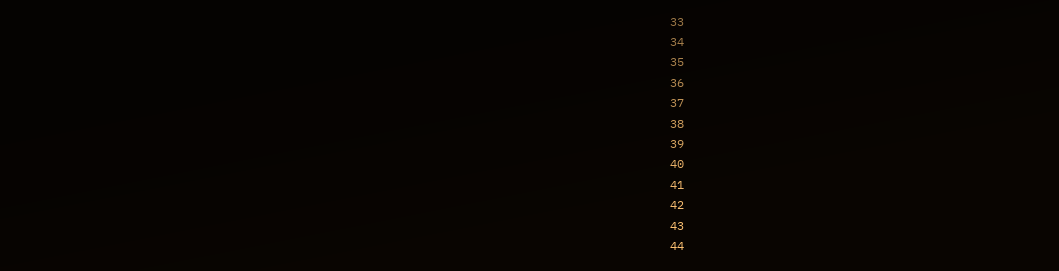33
34
35
36
37
38
39
40
41
42
43
44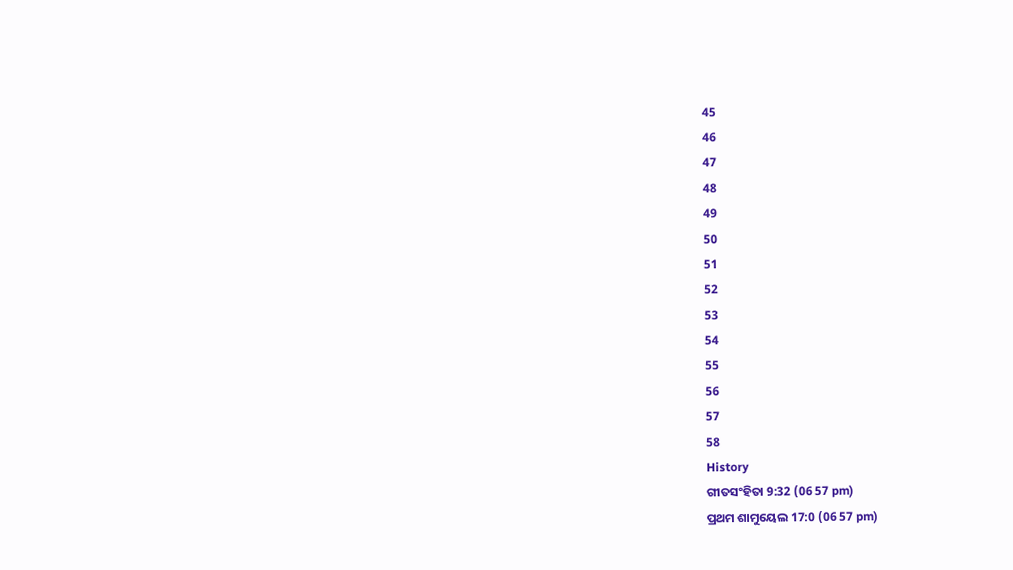45
46
47
48
49
50
51
52
53
54
55
56
57
58
History
ଗୀତସଂହିତା 9:32 (06 57 pm)
ପ୍ରଥମ ଶାମୁୟେଲ 17:0 (06 57 pm)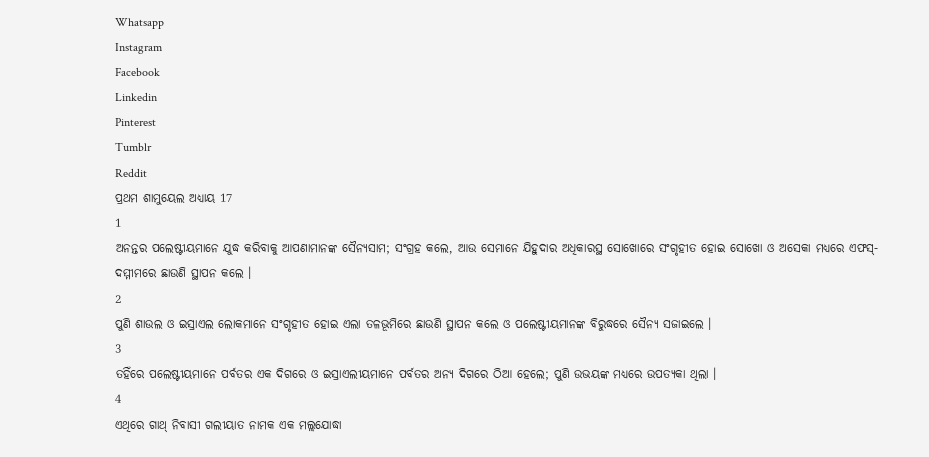Whatsapp
Instagram
Facebook
Linkedin
Pinterest
Tumblr
Reddit
ପ୍ରଥମ ଶାମୁୟେଲ ଅଧ୍ୟାୟ 17
1
ଅନନ୍ତର ପଲେଷ୍ଟୀୟମାନେ ଯୁଦ୍ଧ କରିବାକୁ ଆପଣାମାନଙ୍କ ସୈନ୍ୟସାମ; ସଂଗ୍ରହ କଲେ, ଆଉ ସେମାନେ ଯିହୁଦାର ଅଧିକାରସ୍ଥ ସୋଖୋରେ ସଂଗୃହୀତ ହୋଇ ସୋଖୋ ଓ ଅସେକା ମଧ୍ୟରେ ଏଫସ୍-ଦମ୍ମୀମରେ ଛାଉଣି ସ୍ଥାପନ କଲେ ।
2
ପୁଣି ଶାଉଲ ଓ ଇସ୍ରାଏଲ ଲୋକମାନେ ସଂଗୃହୀତ ହୋଇ ଏଲା ତଳଭୂମିରେ ଛାଉଣି ସ୍ଥାପନ କଲେ ଓ ପଲେଷ୍ଟୀୟମାନଙ୍କ ବିରୁଦ୍ଧରେ ସୈନ୍ୟ ସଜାଇଲେ ।
3
ତହିଁରେ ପଲେଷ୍ଟୀୟମାନେ ପର୍ବତର ଏକ ଦିଗରେ ଓ ଇସ୍ରାଏଲୀୟମାନେ ପର୍ବତର ଅନ୍ୟ ଦିଗରେ ଠିଆ ହେଲେ; ପୁଣି ଉଭୟଙ୍କ ମଧ୍ୟରେ ଉପତ୍ୟକା ଥିଲା ।
4
ଏଥିରେ ଗାଥ୍ ନିବାସୀ ଗଲୀୟାତ ନାମକ ଏକ ମଲ୍ଲଯୋଦ୍ଧା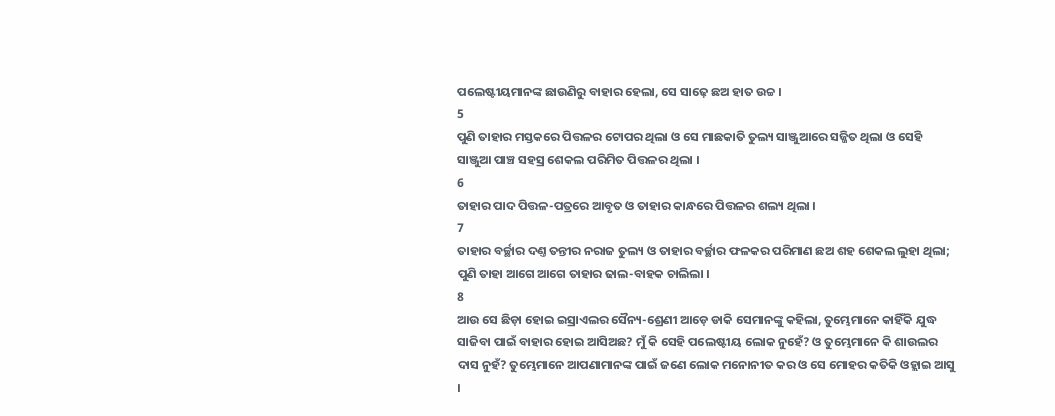ପଲେଷ୍ଟୀୟମାନଙ୍କ ଛାଉଣିରୁ ବାହାର ହେଲା, ସେ ସାଢ଼େ ଛଅ ହାତ ଉଚ୍ଚ ।
5
ପୁଣି ତାହାର ମସ୍ତକରେ ପିତ୍ତଳର ଟୋପର ଥିଲା ଓ ସେ ମାଛକାତି ତୁଲ୍ୟ ସାଞ୍ଜୁଆରେ ସଜ୍ଜିତ ଥିଲା ଓ ସେହି ସାଞ୍ଜୁଆ ପାଞ୍ଚ ସହସ୍ର ଶେକଲ ପରିମିତ ପିତ୍ତଳର ଥିଲା ।
6
ତାହାର ପାଦ ପିତ୍ତଳ-ପତ୍ରରେ ଆବୃତ ଓ ତାହାର କାନ୍ଧରେ ପିତ୍ତଳର ଶଲ୍ୟ ଥିଲା ।
7
ତାହାର ବର୍ଚ୍ଛାର ଦଣ୍ତ ତନ୍ତୀର ନରାଜ ତୁଲ୍ୟ ଓ ତାହାର ବର୍ଚ୍ଛାର ଫଳକର ପରିମାଣ ଛଅ ଶହ ଶେକଲ ଲୁହା ଥିଲା; ପୁଣି ତାହା ଆଗେ ଆଗେ ତାହାର ଢାଲ-ବାହକ ଚାଲିଲା ।
8
ଆଉ ସେ ଛିଡ଼ା ହୋଇ ଇସ୍ରାଏଲର ସୈନ୍ୟ-ଶ୍ରେଣୀ ଆଡ଼େ ଡାକି ସେମାନଙ୍କୁ କହିଲା, ତୁମ୍ଭେମାନେ କାହିଁକି ଯୁଦ୍ଧ ସାଜିବା ପାଇଁ ବାହାର ହୋଇ ଆସିଅଛ? ମୁଁ କି ସେହି ପଲେଷ୍ଟୀୟ ଲୋକ ନୁହେଁ? ଓ ତୁମ୍ଭେମାନେ କି ଶାଉଲର ଦାସ ନୁହଁ? ତୁମ୍ଭେମାନେ ଆପଣାମାନଙ୍କ ପାଇଁ ଜଣେ ଲୋକ ମନୋନୀତ କର ଓ ସେ ମୋହର କତିକି ଓହ୍ଲାଇ ଆସୁ ।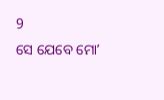9
ସେ ଯେବେ ମୋʼ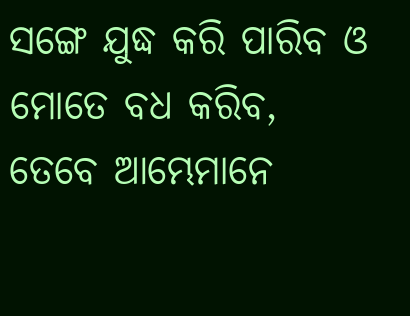ସଙ୍ଗେ ଯୁଦ୍ଧ କରି ପାରିବ ଓ ମୋତେ ବଧ କରିବ, ତେବେ ଆମ୍ଭେମାନେ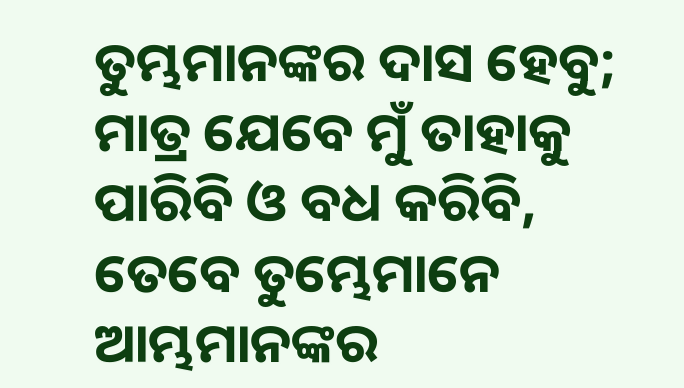ତୁମ୍ଭମାନଙ୍କର ଦାସ ହେବୁ; ମାତ୍ର ଯେବେ ମୁଁ ତାହାକୁ ପାରିବି ଓ ବଧ କରିବି, ତେବେ ତୁମ୍ଭେମାନେ ଆମ୍ଭମାନଙ୍କର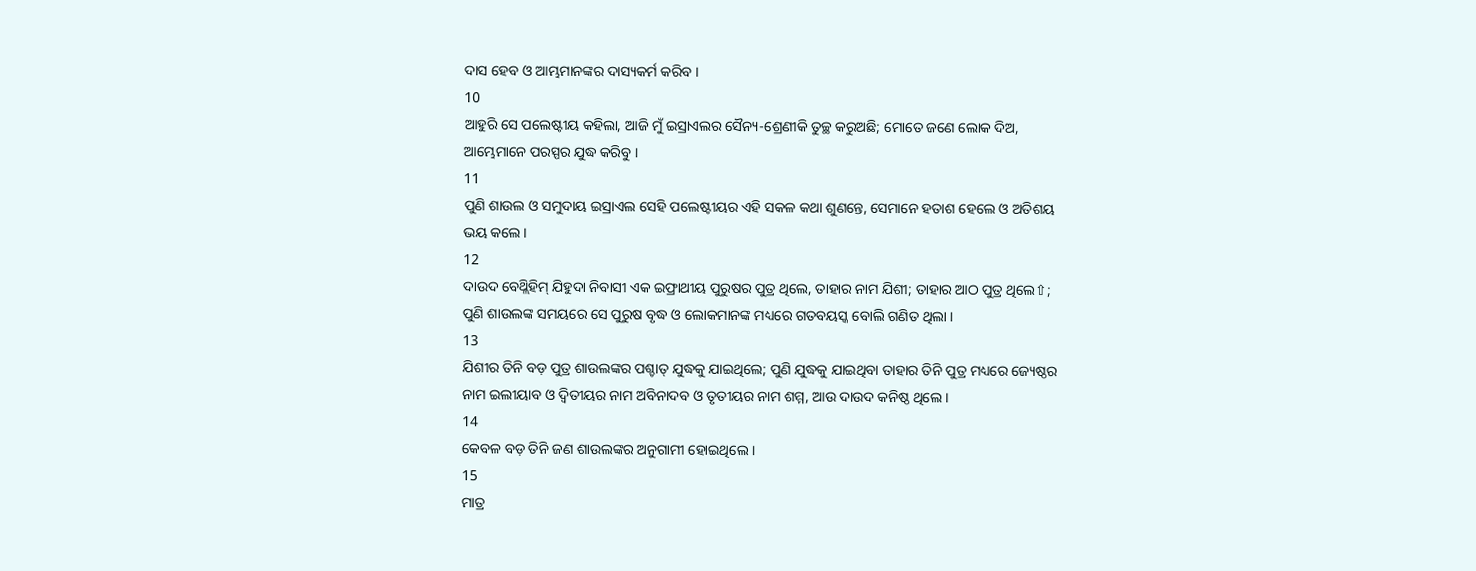ଦାସ ହେବ ଓ ଆମ୍ଭମାନଙ୍କର ଦାସ୍ୟକର୍ମ କରିବ ।
10
ଆହୁରି ସେ ପଲେଷ୍ଟୀୟ କହିଲା, ଆଜି ମୁଁ ଇସ୍ରାଏଲର ସୈନ୍ୟ-ଶ୍ରେଣୀକି ତୁଚ୍ଛ କରୁଅଛି; ମୋତେ ଜଣେ ଲୋକ ଦିଅ, ଆମ୍ଭେମାନେ ପରସ୍ପର ଯୁଦ୍ଧ କରିବୁ ।
11
ପୁଣି ଶାଉଲ ଓ ସମୁଦାୟ ଇସ୍ରାଏଲ ସେହି ପଲେଷ୍ଟୀୟର ଏହି ସକଳ କଥା ଶୁଣନ୍ତେ, ସେମାନେ ହତାଶ ହେଲେ ଓ ଅତିଶୟ ଭୟ କଲେ ।
12
ଦାଉଦ ବେଥ୍ଲିହିମ୍ ଯିହୁଦା ନିବାସୀ ଏକ ଇଫ୍ରାଥୀୟ ପୁରୁଷର ପୁତ୍ର ଥିଲେ, ତାହାର ନାମ ଯିଶୀ; ତାହାର ଆଠ ପୁତ୍ର ଥିଲେ⇧; ପୁଣି ଶାଉଲଙ୍କ ସମୟରେ ସେ ପୁରୁଷ ବୃଦ୍ଧ ଓ ଲୋକମାନଙ୍କ ମଧ୍ୟରେ ଗତବୟସ୍କ ବୋଲି ଗଣିତ ଥିଲା ।
13
ଯିଶୀର ତିନି ବଡ଼ ପୁତ୍ର ଶାଉଲଙ୍କର ପଶ୍ଚାତ୍ ଯୁଦ୍ଧକୁ ଯାଇଥିଲେ; ପୁଣି ଯୁଦ୍ଧକୁ ଯାଇଥିବା ତାହାର ତିନି ପୁତ୍ର ମଧ୍ୟରେ ଜ୍ୟେଷ୍ଠର ନାମ ଇଲୀୟାବ ଓ ଦ୍ଵିତୀୟର ନାମ ଅବିନାଦବ ଓ ତୃତୀୟର ନାମ ଶମ୍ମ, ଆଉ ଦାଉଦ କନିଷ୍ଠ ଥିଲେ ।
14
କେବଳ ବଡ଼ ତିନି ଜଣ ଶାଉଲଙ୍କର ଅନୁଗାମୀ ହୋଇଥିଲେ ।
15
ମାତ୍ର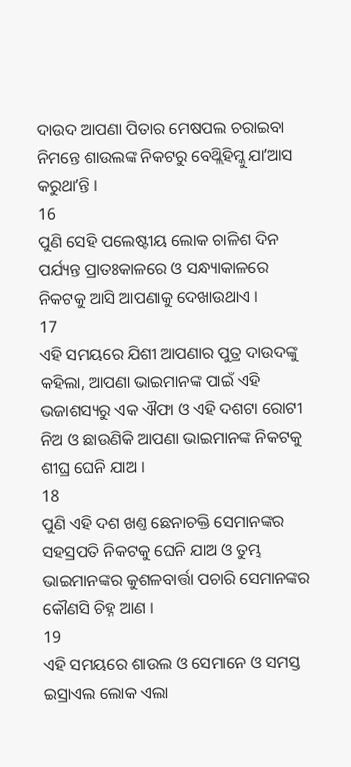ଦାଉଦ ଆପଣା ପିତାର ମେଷପଲ ଚରାଇବା ନିମନ୍ତେ ଶାଉଲଙ୍କ ନିକଟରୁ ବେଥ୍ଲିହିମ୍କୁ ଯାʼଆସ କରୁଥାʼନ୍ତି ।
16
ପୁଣି ସେହି ପଲେଷ୍ଟୀୟ ଲୋକ ଚାଳିଶ ଦିନ ପର୍ଯ୍ୟନ୍ତ ପ୍ରାତଃକାଳରେ ଓ ସନ୍ଧ୍ୟାକାଳରେ ନିକଟକୁ ଆସି ଆପଣାକୁ ଦେଖାଉଥାଏ ।
17
ଏହି ସମୟରେ ଯିଶୀ ଆପଣାର ପୁତ୍ର ଦାଉଦଙ୍କୁ କହିଲା, ଆପଣା ଭାଇମାନଙ୍କ ପାଇଁ ଏହି ଭଜାଶସ୍ୟରୁ ଏକ ଐଫା ଓ ଏହି ଦଶଟା ରୋଟୀ ନିଅ ଓ ଛାଉଣିକି ଆପଣା ଭାଇମାନଙ୍କ ନିକଟକୁ ଶୀଘ୍ର ଘେନି ଯାଅ ।
18
ପୁଣି ଏହି ଦଶ ଖଣ୍ତ ଛେନାଚକ୍ତି ସେମାନଙ୍କର ସହସ୍ରପତି ନିକଟକୁ ଘେନି ଯାଅ ଓ ତୁମ୍ଭ ଭାଇମାନଙ୍କର କୁଶଳବାର୍ତ୍ତା ପଚାରି ସେମାନଙ୍କର କୌଣସି ଚିହ୍ନ ଆଣ ।
19
ଏହି ସମୟରେ ଶାଉଲ ଓ ସେମାନେ ଓ ସମସ୍ତ ଇସ୍ରାଏଲ ଲୋକ ଏଲା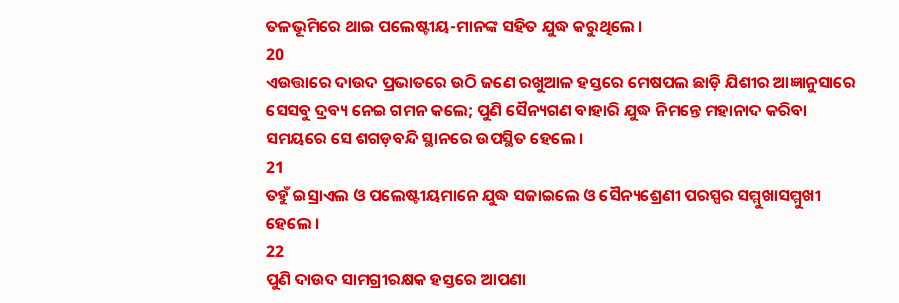ତଳଭୂମିରେ ଥାଇ ପଲେଷ୍ଟୀୟ-ମାନଙ୍କ ସହିତ ଯୁଦ୍ଧ କରୁଥିଲେ ।
20
ଏଉତ୍ତାରେ ଦାଉଦ ପ୍ରଭାତରେ ଉଠି ଜଣେ ରଖୁଆଳ ହସ୍ତରେ ମେଷପଲ ଛାଡ଼ି ଯିଶୀର ଆଜ୍ଞାନୁସାରେ ସେସବୁ ଦ୍ରବ୍ୟ ନେଇ ଗମନ କଲେ; ପୁଣି ସୈନ୍ୟଗଣ ବାହାରି ଯୁଦ୍ଧ ନିମନ୍ତେ ମହାନାଦ କରିବା ସମୟରେ ସେ ଶଗଡ଼ବନ୍ଦି ସ୍ଥାନରେ ଉପସ୍ଥିତ ହେଲେ ।
21
ତହୁଁ ଇସ୍ରାଏଲ ଓ ପଲେଷ୍ଟୀୟମାନେ ଯୁଦ୍ଧ ସଜାଇଲେ ଓ ସୈନ୍ୟଶ୍ରେଣୀ ପରସ୍ପର ସମ୍ମୁଖାସମ୍ମୁଖୀ ହେଲେ ।
22
ପୁଣି ଦାଉଦ ସାମଗ୍ରୀରକ୍ଷକ ହସ୍ତରେ ଆପଣା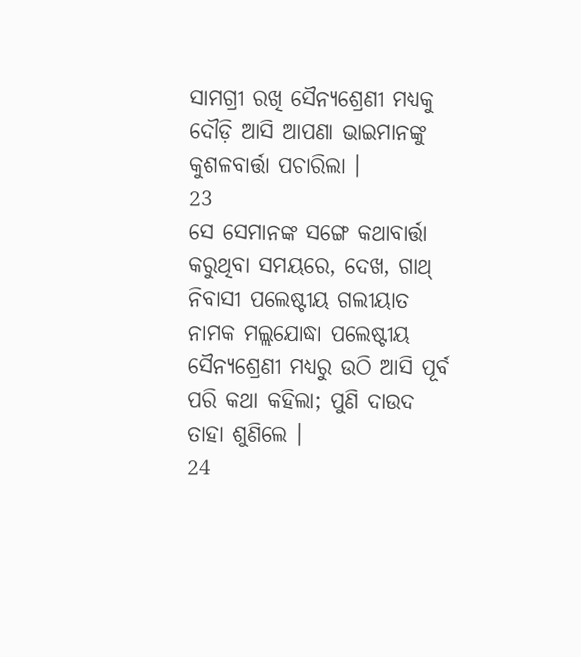ସାମଗ୍ରୀ ରଖି ସୈନ୍ୟଶ୍ରେଣୀ ମଧ୍ୟକୁ ଦୌଡ଼ି ଆସି ଆପଣା ଭାଇମାନଙ୍କୁ କୁଶଳବାର୍ତ୍ତା ପଚାରିଲା ।
23
ସେ ସେମାନଙ୍କ ସଙ୍ଗେ କଥାବାର୍ତ୍ତା କରୁଥିବା ସମୟରେ, ଦେଖ, ଗାଥ୍ ନିବାସୀ ପଲେଷ୍ଟୀୟ ଗଲୀୟାତ ନାମକ ମଲ୍ଲଯୋଦ୍ଧା ପଲେଷ୍ଟୀୟ ସୈନ୍ୟଶ୍ରେଣୀ ମଧ୍ୟରୁ ଉଠି ଆସି ପୂର୍ବ ପରି କଥା କହିଲା; ପୁଣି ଦାଉଦ ତାହା ଶୁଣିଲେ ।
24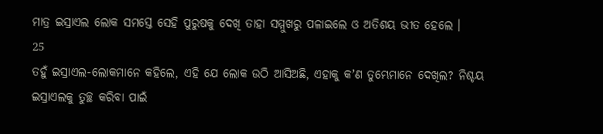ମାତ୍ର ଇସ୍ରାଏଲ ଲୋକ ସମସ୍ତେ ସେହି ପୁରୁଷକୁ ଦେଖି ତାହା ସମ୍ମୁଖରୁ ପଳାଇଲେ ଓ ଅତିଶୟ ଭୀତ ହେଲେ ।
25
ତହୁଁ ଇସ୍ରାଏଲ-ଲୋକମାନେ କହିଲେ, ଏହି ଯେ ଲୋକ ଉଠି ଆସିଅଛି, ଏହାକୁ କʼଣ ତୁମ୍ଭେମାନେ ଦେଖିଲ? ନିଶ୍ଚୟ ଇସ୍ରାଏଲକୁ ତୁଚ୍ଛ କରିବା ପାଇଁ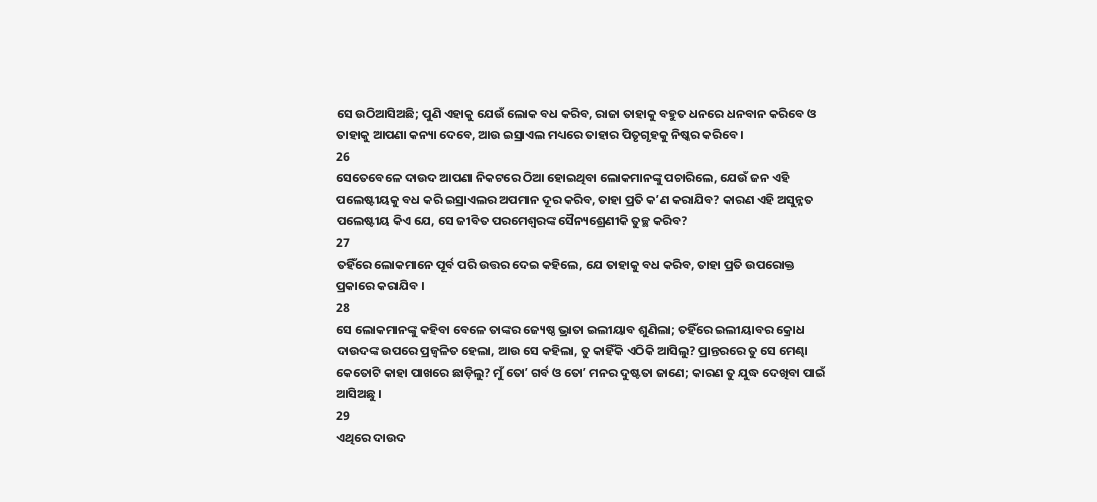ସେ ଉଠିଆସିଅଛି; ପୁଣି ଏହାକୁ ଯେଉଁ ଲୋକ ବଧ କରିବ, ରାଜା ତାହାକୁ ବହୁତ ଧନରେ ଧନବାନ କରିବେ ଓ ତାହାକୁ ଆପଣା କନ୍ୟା ଦେବେ, ଆଉ ଇସ୍ରାଏଲ ମଧ୍ୟରେ ତାହାର ପିତୃଗୃହକୁ ନିଷ୍କର କରିବେ ।
26
ସେତେବେଳେ ଦାଉଦ ଆପଣା ନିକଟରେ ଠିଆ ହୋଇଥିବା ଲୋକମାନଙ୍କୁ ପଚାରିଲେ, ଯେଉଁ ଜନ ଏହି ପଲେଷ୍ଟୀୟକୁ ବଧ କରି ଇସ୍ରାଏଲର ଅପମାନ ଦୂର କରିବ, ତାହା ପ୍ରତି କʼଣ କରାଯିବ? କାରଣ ଏହି ଅସୁନ୍ନତ ପଲେଷ୍ଟୀୟ କିଏ ଯେ, ସେ ଜୀବିତ ପରମେଶ୍ଵରଙ୍କ ସୈନ୍ୟଶ୍ରେଣୀକି ତୁଚ୍ଛ କରିବ?
27
ତହିଁରେ ଲୋକମାନେ ପୂର୍ବ ପରି ଉତ୍ତର ଦେଇ କହିଲେ, ଯେ ତାହାକୁ ବଧ କରିବ, ତାହା ପ୍ରତି ଉପରୋକ୍ତ ପ୍ରକାରେ କରାଯିବ ।
28
ସେ ଲୋକମାନଙ୍କୁ କହିବା ବେଳେ ତାଙ୍କର ଜ୍ୟେଷ୍ଠ ଭ୍ରାତା ଇଲୀୟାବ ଶୁଣିଲା; ତହିଁରେ ଇଲୀୟାବର କ୍ରୋଧ ଦାଉଦଙ୍କ ଉପରେ ପ୍ରଜ୍ଵଳିତ ହେଲା, ଆଉ ସେ କହିଲା, ତୁ କାହିଁକି ଏଠିକି ଆସିଲୁ? ପ୍ରାନ୍ତରରେ ତୁ ସେ ମେଣ୍ଢା କେତୋଟି କାହା ପାଖରେ ଛାଡ଼ିଲୁ? ମୁଁ ତୋʼ ଗର୍ବ ଓ ତୋʼ ମନର ଦୁଷ୍ଟତା ଜାଣେ; କାରଣ ତୁ ଯୁଦ୍ଧ ଦେଖିବା ପାଇଁ ଆସିଅଛୁ ।
29
ଏଥିରେ ଦାଉଦ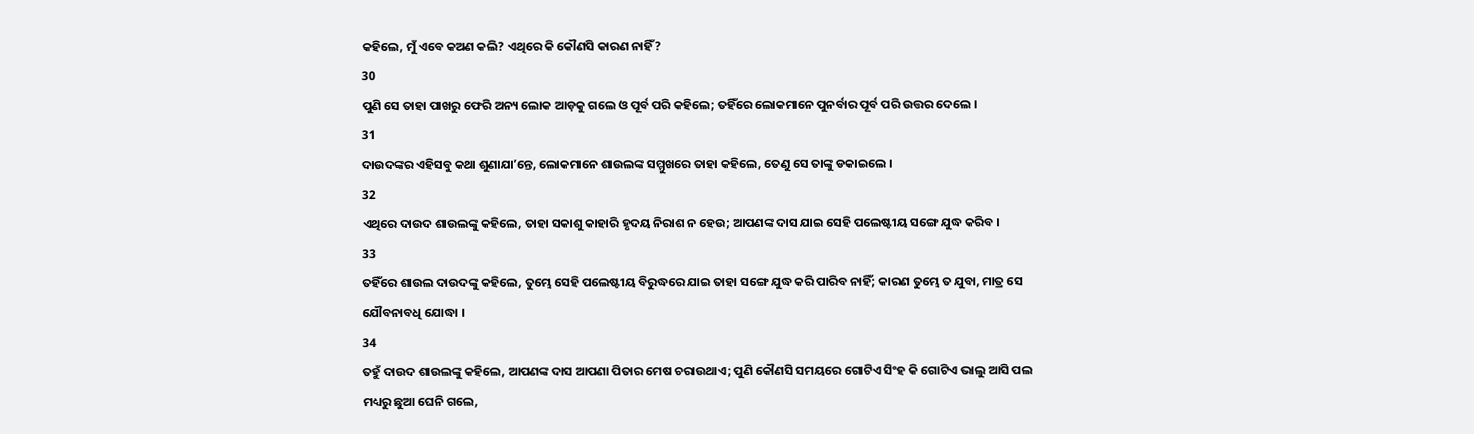କହିଲେ, ମୁଁ ଏବେ କଅଣ କଲି? ଏଥିରେ କି କୌଣସି କାରଣ ନାହିଁ?
30
ପୁଣି ସେ ତାହା ପାଖରୁ ଫେରି ଅନ୍ୟ ଲୋକ ଆଡ଼କୁ ଗଲେ ଓ ପୂର୍ବ ପରି କହିଲେ; ତହିଁରେ ଲୋକମାନେ ପୁନର୍ବାର ପୂର୍ବ ପରି ଉତ୍ତର ଦେଲେ ।
31
ଦାଉଦଙ୍କର ଏହିସବୁ କଥା ଶୁଣାଯାʼନ୍ତେ, ଲୋକମାନେ ଶାଉଲଙ୍କ ସମ୍ମୁଖରେ ତାହା କହିଲେ, ତେଣୁ ସେ ତାଙ୍କୁ ଡକାଇଲେ ।
32
ଏଥିରେ ଦାଉଦ ଶାଉଲଙ୍କୁ କହିଲେ, ତାହା ସକାଶୁ କାହାରି ହୃଦୟ ନିରାଶ ନ ହେଉ; ଆପଣଙ୍କ ଦାସ ଯାଇ ସେହି ପଲେଷ୍ଟୀୟ ସଙ୍ଗେ ଯୁଦ୍ଧ କରିବ ।
33
ତହିଁରେ ଶାଉଲ ଦାଉଦଙ୍କୁ କହିଲେ, ତୁମ୍ଭେ ସେହି ପଲେଷ୍ଟୀୟ ବିରୁଦ୍ଧରେ ଯାଇ ତାହା ସଙ୍ଗେ ଯୁଦ୍ଧ କରି ପାରିବ ନାହିଁ; କାରଣ ତୁମ୍ଭେ ତ ଯୁବା, ମାତ୍ର ସେ ଯୌବନାବଧି ଯୋଦ୍ଧା ।
34
ତହୁଁ ଦାଉଦ ଶାଉଲଙ୍କୁ କହିଲେ, ଆପଣଙ୍କ ଦାସ ଆପଣା ପିତାର ମେଷ ଚରାଉଥାଏ; ପୁଣି କୌଣସି ସମୟରେ ଗୋଟିଏ ସିଂହ କି ଗୋଟିଏ ଭାଲୁ ଆସି ପଲ ମଧ୍ୟରୁ ଛୁଆ ଘେନି ଗଲେ,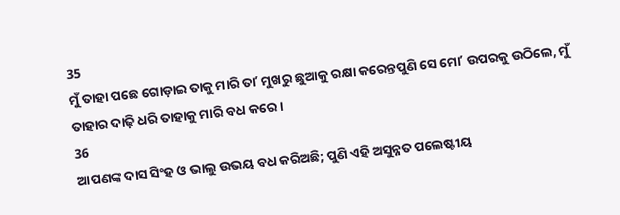35
ମୁଁ ତାହା ପଛେ ଗୋଡ଼ାଇ ତାକୁ ମାରି ତାʼ ମୁଖରୁ ଛୁଆକୁ ରକ୍ଷା କରେନ୍ତପୁଣି ସେ ମୋʼ ଉପରକୁ ଉଠିଲେ, ମୁଁ ତାହାର ଦାଢ଼ି ଧରି ତାହାକୁ ମାରି ବଧ କରେ ।
36
ଆପଣଙ୍କ ଦାସ ସିଂହ ଓ ଭାଲୁ ଉଭୟ ବଧ କରିଅଛି; ପୁଣି ଏହି ଅସୁନ୍ନତ ପଲେଷ୍ଟୀୟ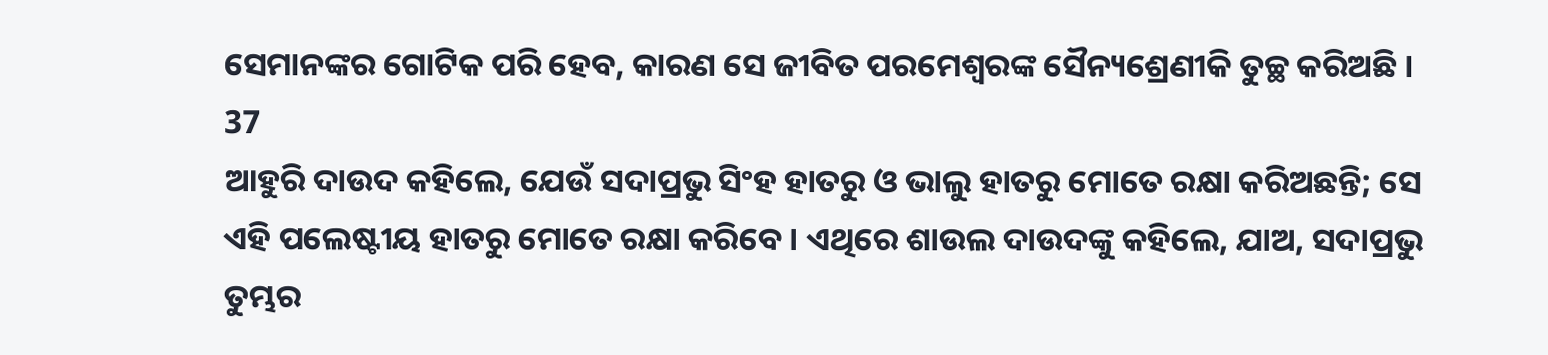ସେମାନଙ୍କର ଗୋଟିକ ପରି ହେବ, କାରଣ ସେ ଜୀବିତ ପରମେଶ୍ଵରଙ୍କ ସୈନ୍ୟଶ୍ରେଣୀକି ତୁଚ୍ଛ କରିଅଛି ।
37
ଆହୁରି ଦାଉଦ କହିଲେ, ଯେଉଁ ସଦାପ୍ରଭୁ ସିଂହ ହାତରୁ ଓ ଭାଲୁ ହାତରୁ ମୋତେ ରକ୍ଷା କରିଅଛନ୍ତି; ସେ ଏହି ପଲେଷ୍ଟୀୟ ହାତରୁ ମୋତେ ରକ୍ଷା କରିବେ । ଏଥିରେ ଶାଉଲ ଦାଉଦଙ୍କୁ କହିଲେ, ଯାଅ, ସଦାପ୍ରଭୁ ତୁମ୍ଭର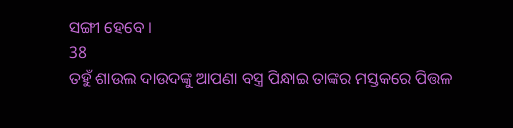ସଙ୍ଗୀ ହେବେ ।
38
ତହୁଁ ଶାଉଲ ଦାଉଦଙ୍କୁ ଆପଣା ବସ୍ତ୍ର ପିନ୍ଧାଇ ତାଙ୍କର ମସ୍ତକରେ ପିତ୍ତଳ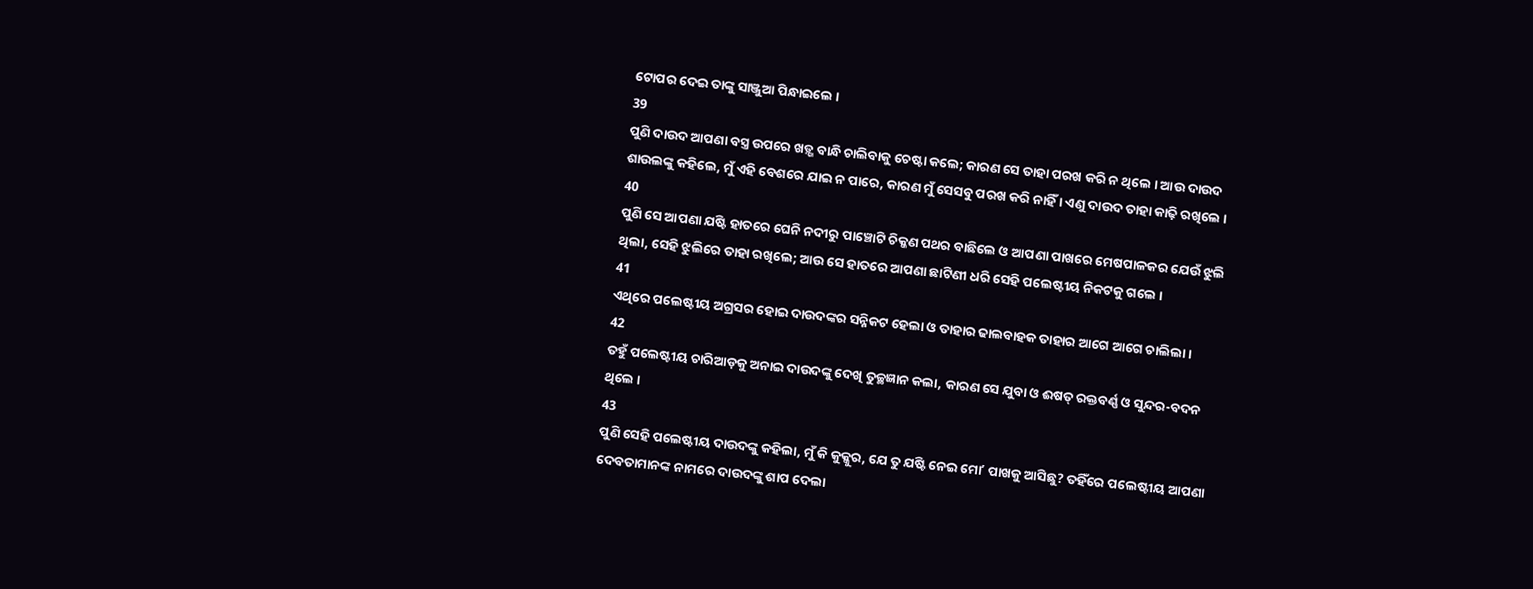ଟୋପର ଦେଇ ତାଙ୍କୁ ସାଞ୍ଜୁଆ ପିନ୍ଧାଇଲେ ।
39
ପୁଣି ଦାଉଦ ଆପଣା ବସ୍ତ୍ର ଉପରେ ଖଡ଼୍ଗ ବାନ୍ଧି ଚାଲିବାକୁ ଚେଷ୍ଟା କଲେ; କାରଣ ସେ ତାହା ପରଖ କରି ନ ଥିଲେ । ଆଉ ଦାଉଦ ଶାଉଲଙ୍କୁ କହିଲେ, ମୁଁ ଏହି ବେଶରେ ଯାଇ ନ ପାରେ, କାରଣ ମୁଁ ସେସବୁ ପରଖ କରି ନାହିଁ । ଏଣୁ ଦାଉଦ ତାହା କାଢ଼ି ରଖିଲେ ।
40
ପୁଣି ସେ ଆପଣା ଯଷ୍ଟି ହାତରେ ଘେନି ନଦୀରୁ ପାଞ୍ଚୋଟି ଚିକ୍କଣ ପଥର ବାଛିଲେ ଓ ଆପଣା ପାଖରେ ମେଷପାଳକର ଯେଉଁ ଝୁଲି ଥିଲା, ସେହି ଝୁଲିରେ ତାହା ରଖିଲେ; ଆଉ ସେ ହାତରେ ଆପଣା ଛାଟିଣୀ ଧରି ସେହି ପଲେଷ୍ଟୀୟ ନିକଟକୁ ଗଲେ ।
41
ଏଥିରେ ପଲେଷ୍ଟୀୟ ଅଗ୍ରସର ହୋଇ ଦାଉଦଙ୍କର ସନ୍ନିକଟ ହେଲା ଓ ତାହାର ଢାଲବାହକ ତାହାର ଆଗେ ଆଗେ ଚାଲିଲା ।
42
ତହୁଁ ପଲେଷ୍ଟୀୟ ଚାରିଆଡ଼କୁ ଅନାଇ ଦାଉଦଙ୍କୁ ଦେଖି ତୁଚ୍ଛଜ୍ଞାନ କଲା, କାରଣ ସେ ଯୁବା ଓ ଈଷତ୍ ରକ୍ତବର୍ଣ୍ଣ ଓ ସୁନ୍ଦର-ବଦନ ଥିଲେ ।
43
ପୁଣି ସେହି ପଲେଷ୍ଟୀୟ ଦାଉଦଙ୍କୁ କହିଲା, ମୁଁ କି କୁକ୍କୁର, ଯେ ତୁ ଯଷ୍ଟି ନେଇ ମୋʼ ପାଖକୁ ଆସିଛୁ? ତହିଁରେ ପଲେଷ୍ଟୀୟ ଆପଣା ଦେବତାମାନଙ୍କ ନାମରେ ଦାଉଦଙ୍କୁ ଶାପ ଦେଲା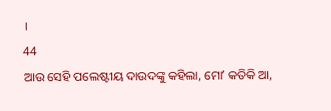।
44
ଆଉ ସେହି ପଲେଷ୍ଟୀୟ ଦାଉଦଙ୍କୁ କହିଲା, ମୋʼ କତିକି ଆ,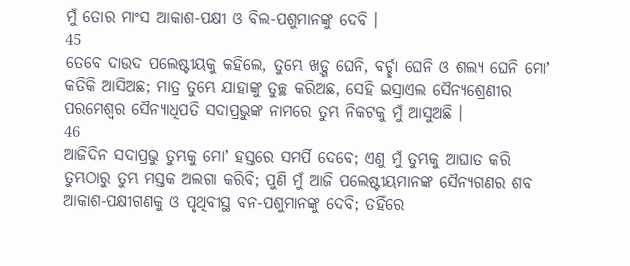ମୁଁ ତୋର ମାଂସ ଆକାଶ-ପକ୍ଷୀ ଓ ବିଲ-ପଶୁମାନଙ୍କୁ ଦେବି ।
45
ତେବେ ଦାଉଦ ପଲେଷ୍ଟୀୟକୁ କହିଲେ, ତୁମ୍ଭେ ଖଡ଼୍ଗ ଘେନି, ବର୍ଚ୍ଛା ଘେନି ଓ ଶଲ୍ୟ ଘେନି ମୋʼ କତିକି ଆସିଅଛ; ମାତ୍ର ତୁମ୍ଭେ ଯାହାଙ୍କୁ ତୁଚ୍ଛ କରିଅଛ, ସେହି ଇସ୍ରାଏଲ ସୈନ୍ୟଶ୍ରେଣୀର ପରମେଶ୍ଵର ସୈନ୍ୟାଧିପତି ସଦାପ୍ରଭୁଙ୍କ ନାମରେ ତୁମ୍ଭ ନିକଟକୁ ମୁଁ ଆସୁଅଛି ।
46
ଆଜିଦିନ ସଦାପ୍ରଭୁ ତୁମ୍ଭକୁ ମୋʼ ହସ୍ତରେ ସମର୍ପି ଦେବେ; ଏଣୁ ମୁଁ ତୁମ୍ଭକୁ ଆଘାତ କରି ତୁମ୍ଭଠାରୁ ତୁମ୍ଭ ମସ୍ତକ ଅଲଗା କରିବି; ପୁଣି ମୁଁ ଆଜି ପଲେଷ୍ଟୀୟମାନଙ୍କ ସୈନ୍ୟଗଣର ଶବ ଆକାଶ-ପକ୍ଷୀଗଣକୁ ଓ ପୃଥିବୀସ୍ଥ ବନ-ପଶୁମାନଙ୍କୁ ଦେବି; ତହିଁରେ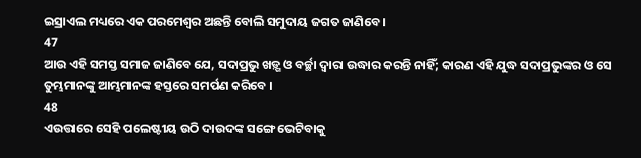ଇସ୍ରାଏଲ ମଧ୍ୟରେ ଏକ ପରମେଶ୍ଵର ଅଛନ୍ତି ବୋଲି ସମୁଦାୟ ଜଗତ ଜାଣିବେ ।
47
ଆଉ ଏହି ସମସ୍ତ ସମାଜ ଜାଣିବେ ଯେ, ସଦାପ୍ରଭୁ ଖଡ଼୍ଗ ଓ ବର୍ଚ୍ଛା ଦ୍ଵାରା ଉଦ୍ଧାର କରନ୍ତି ନାହିଁ; କାରଣ ଏହି ଯୁଦ୍ଧ ସଦାପ୍ରଭୁଙ୍କର ଓ ସେ ତୁମ୍ଭମାନଙ୍କୁ ଆମ୍ଭମାନଙ୍କ ହସ୍ତରେ ସମର୍ପଣ କରିବେ ।
48
ଏଉତ୍ତାରେ ସେହି ପଲେଷ୍ଟୀୟ ଉଠି ଦାଉଦଙ୍କ ସଙ୍ଗେ ଭେଟିବାକୁ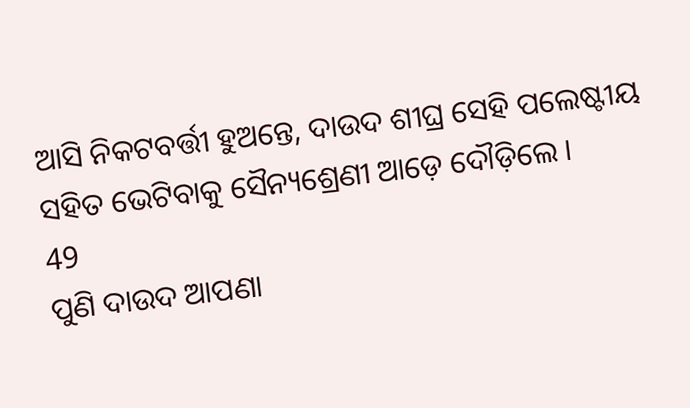ଆସି ନିକଟବର୍ତ୍ତୀ ହୁଅନ୍ତେ, ଦାଉଦ ଶୀଘ୍ର ସେହି ପଲେଷ୍ଟୀୟ ସହିତ ଭେଟିବାକୁ ସୈନ୍ୟଶ୍ରେଣୀ ଆଡ଼େ ଦୌଡ଼ିଲେ ।
49
ପୁଣି ଦାଉଦ ଆପଣା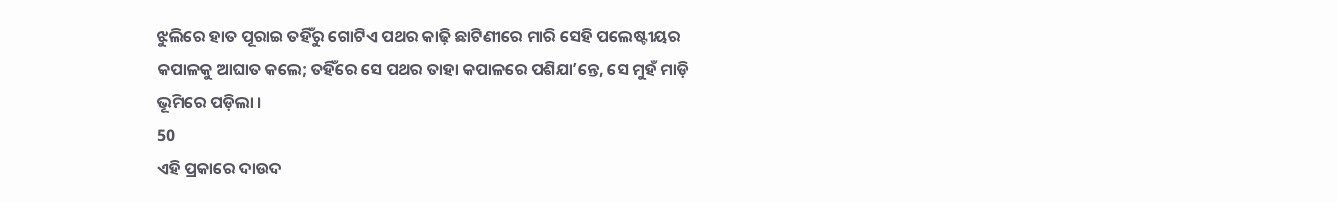ଝୁଲିରେ ହାତ ପୂରାଇ ତହିଁରୁ ଗୋଟିଏ ପଥର କାଢ଼ି ଛାଟିଣୀରେ ମାରି ସେହି ପଲେଷ୍ଟୀୟର କପାଳକୁ ଆଘାତ କଲେ; ତହିଁରେ ସେ ପଥର ତାହା କପାଳରେ ପଶିଯାʼନ୍ତେ, ସେ ମୁହଁ ମାଡ଼ି ଭୂମିରେ ପଡ଼ିଲା ।
50
ଏହି ପ୍ରକାରେ ଦାଉଦ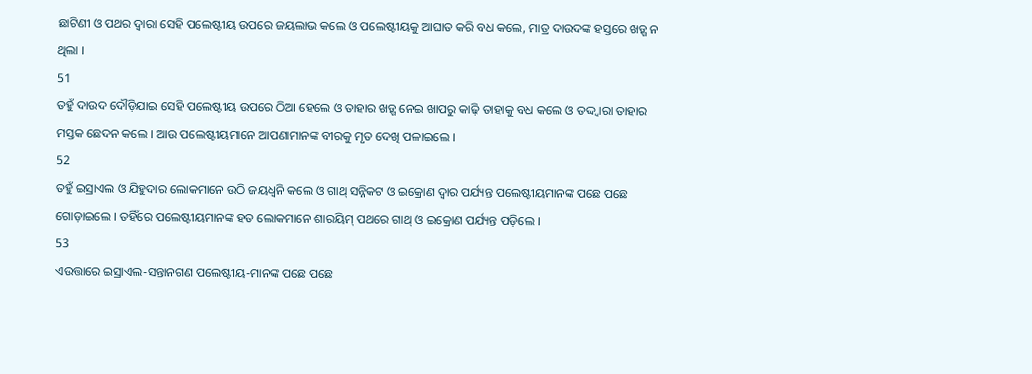ଛାଟିଣୀ ଓ ପଥର ଦ୍ଵାରା ସେହି ପଲେଷ୍ଟୀୟ ଉପରେ ଜୟଲାଭ କଲେ ଓ ପଲେଷ୍ଟୀୟକୁ ଆଘାତ କରି ବଧ କଲେ, ମାତ୍ର ଦାଉଦଙ୍କ ହସ୍ତରେ ଖଡ଼୍ଗ ନ ଥିଲା ।
51
ତହୁଁ ଦାଉଦ ଦୌଡ଼ିଯାଇ ସେହି ପଲେଷ୍ଟୀୟ ଉପରେ ଠିଆ ହେଲେ ଓ ତାହାର ଖଡ଼୍ଗ ନେଇ ଖାପରୁ କାଢ଼ି ତାହାକୁ ବଧ କଲେ ଓ ତଦ୍ଦ୍ଵାରା ତାହାର ମସ୍ତକ ଛେଦନ କଲେ । ଆଉ ପଲେଷ୍ଟୀୟମାନେ ଆପଣାମାନଙ୍କ ବୀରକୁ ମୃତ ଦେଖି ପଳାଇଲେ ।
52
ତହୁଁ ଇସ୍ରାଏଲ ଓ ଯିହୁଦାର ଲୋକମାନେ ଉଠି ଜୟଧ୍ଵନି କଲେ ଓ ଗାଥ୍ ସନ୍ନିକଟ ଓ ଇକ୍ରୋଣ ଦ୍ଵାର ପର୍ଯ୍ୟନ୍ତ ପଲେଷ୍ଟୀୟମାନଙ୍କ ପଛେ ପଛେ ଗୋଡ଼ାଇଲେ । ତହିଁରେ ପଲେଷ୍ଟୀୟମାନଙ୍କ ହତ ଲୋକମାନେ ଶାରୟିମ୍ ପଥରେ ଗାଥ୍ ଓ ଇକ୍ରୋଣ ପର୍ଯ୍ୟନ୍ତ ପଡ଼ିଲେ ।
53
ଏଉତ୍ତାରେ ଇସ୍ରାଏଲ-ସନ୍ତାନଗଣ ପଲେଷ୍ଟୀୟ-ମାନଙ୍କ ପଛେ ପଛେ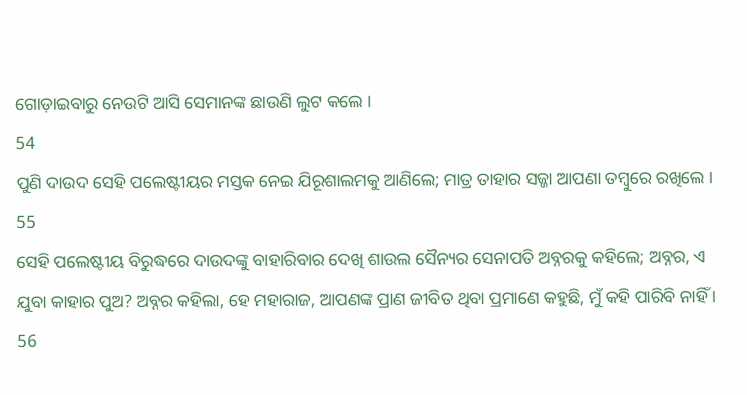ଗୋଡ଼ାଇବାରୁ ନେଉଟି ଆସି ସେମାନଙ୍କ ଛାଉଣି ଲୁଟ କଲେ ।
54
ପୁଣି ଦାଉଦ ସେହି ପଲେଷ୍ଟୀୟର ମସ୍ତକ ନେଇ ଯିରୂଶାଲମକୁ ଆଣିଲେ; ମାତ୍ର ତାହାର ସଜ୍ଜା ଆପଣା ତମ୍ଵୁରେ ରଖିଲେ ।
55
ସେହି ପଲେଷ୍ଟୀୟ ବିରୁଦ୍ଧରେ ଦାଉଦଙ୍କୁ ବାହାରିବାର ଦେଖି ଶାଉଲ ସୈନ୍ୟର ସେନାପତି ଅବ୍ନରକୁ କହିଲେ; ଅବ୍ନର, ଏ ଯୁବା କାହାର ପୁଅ? ଅବ୍ନର କହିଲା, ହେ ମହାରାଜ, ଆପଣଙ୍କ ପ୍ରାଣ ଜୀବିତ ଥିବା ପ୍ରମାଣେ କହୁଛି, ମୁଁ କହି ପାରିବି ନାହିଁ ।
56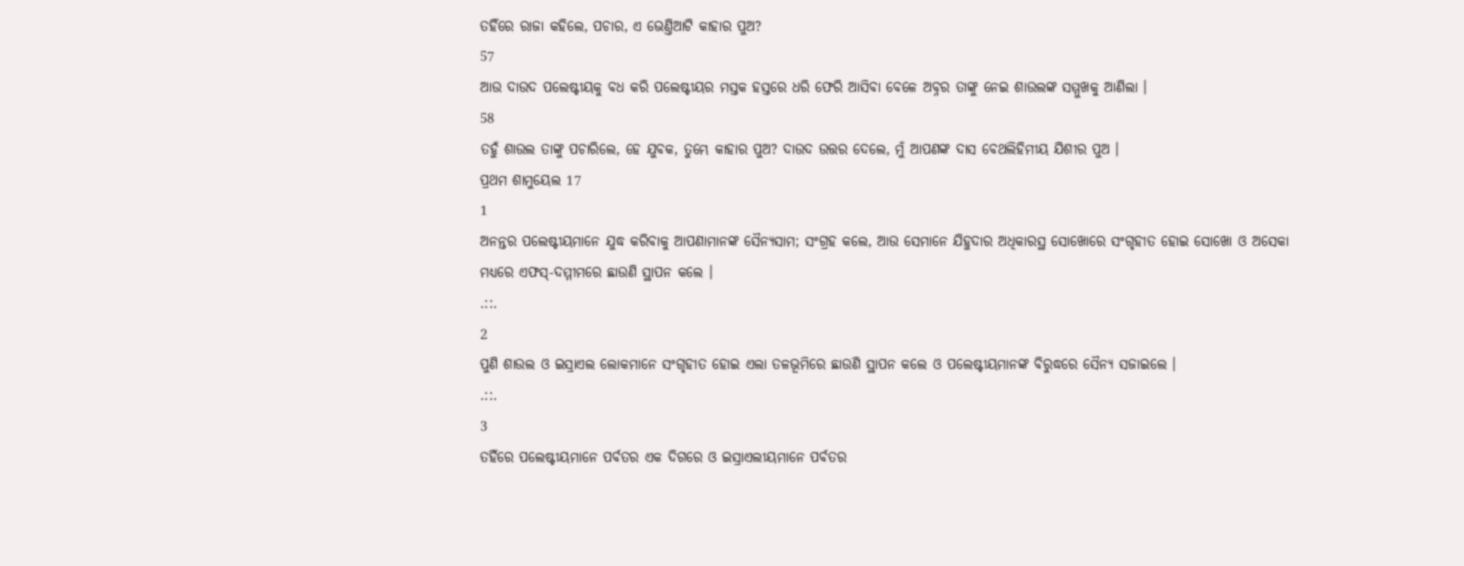ତହିଁରେ ରାଜା କହିଲେ, ପଚାର, ଏ ଭେଣ୍ତିଆଟି କାହାର ପୁଅ?
57
ଆଉ ଦାଉଦ ପଲେଷ୍ଟୀୟକୁ ବଧ କରି ପଲେଷ୍ଟୀୟର ମସ୍ତକ ହସ୍ତରେ ଧରି ଫେରି ଆସିବା ବେଳେ ଅବ୍ନର ତାଙ୍କୁ ନେଇ ଶାଉଲଙ୍କ ସମ୍ମୁଖକୁ ଆଣିଲା ।
58
ତହୁଁ ଶାଉଲ ତାଙ୍କୁ ପଚାରିଲେ, ହେ ଯୁବକ, ତୁମ୍ଭେ କାହାର ପୁଅ? ଦାଉଦ ଉତ୍ତର ଦେଲେ, ମୁଁ ଆପଣଙ୍କ ଦାସ ବେଥଲିହିମୀୟ ଯିଶୀର ପୁଅ ।
ପ୍ରଥମ ଶାମୁୟେଲ 17
1
ଅନନ୍ତର ପଲେଷ୍ଟୀୟମାନେ ଯୁଦ୍ଧ କରିବାକୁ ଆପଣାମାନଙ୍କ ସୈନ୍ୟସାମ; ସଂଗ୍ରହ କଲେ, ଆଉ ସେମାନେ ଯିହୁଦାର ଅଧିକାରସ୍ଥ ସୋଖୋରେ ସଂଗୃହୀତ ହୋଇ ସୋଖୋ ଓ ଅସେକା ମଧ୍ୟରେ ଏଫସ୍-ଦମ୍ମୀମରେ ଛାଉଣି ସ୍ଥାପନ କଲେ ।
.::.
2
ପୁଣି ଶାଉଲ ଓ ଇସ୍ରାଏଲ ଲୋକମାନେ ସଂଗୃହୀତ ହୋଇ ଏଲା ତଳଭୂମିରେ ଛାଉଣି ସ୍ଥାପନ କଲେ ଓ ପଲେଷ୍ଟୀୟମାନଙ୍କ ବିରୁଦ୍ଧରେ ସୈନ୍ୟ ସଜାଇଲେ ।
.::.
3
ତହିଁରେ ପଲେଷ୍ଟୀୟମାନେ ପର୍ବତର ଏକ ଦିଗରେ ଓ ଇସ୍ରାଏଲୀୟମାନେ ପର୍ବତର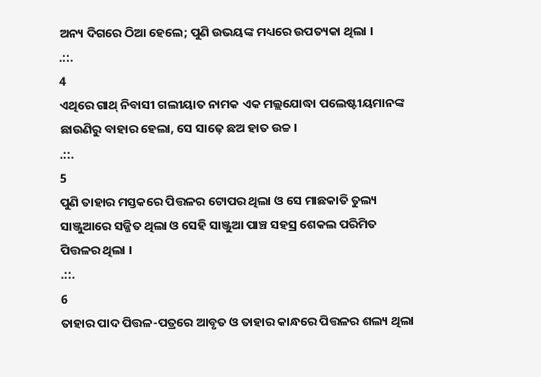ଅନ୍ୟ ଦିଗରେ ଠିଆ ହେଲେ; ପୁଣି ଉଭୟଙ୍କ ମଧ୍ୟରେ ଉପତ୍ୟକା ଥିଲା ।
.::.
4
ଏଥିରେ ଗାଥ୍ ନିବାସୀ ଗଲୀୟାତ ନାମକ ଏକ ମଲ୍ଲଯୋଦ୍ଧା ପଲେଷ୍ଟୀୟମାନଙ୍କ ଛାଉଣିରୁ ବାହାର ହେଲା, ସେ ସାଢ଼େ ଛଅ ହାତ ଉଚ୍ଚ ।
.::.
5
ପୁଣି ତାହାର ମସ୍ତକରେ ପିତ୍ତଳର ଟୋପର ଥିଲା ଓ ସେ ମାଛକାତି ତୁଲ୍ୟ ସାଞ୍ଜୁଆରେ ସଜ୍ଜିତ ଥିଲା ଓ ସେହି ସାଞ୍ଜୁଆ ପାଞ୍ଚ ସହସ୍ର ଶେକଲ ପରିମିତ ପିତ୍ତଳର ଥିଲା ।
.::.
6
ତାହାର ପାଦ ପିତ୍ତଳ-ପତ୍ରରେ ଆବୃତ ଓ ତାହାର କାନ୍ଧରେ ପିତ୍ତଳର ଶଲ୍ୟ ଥିଲା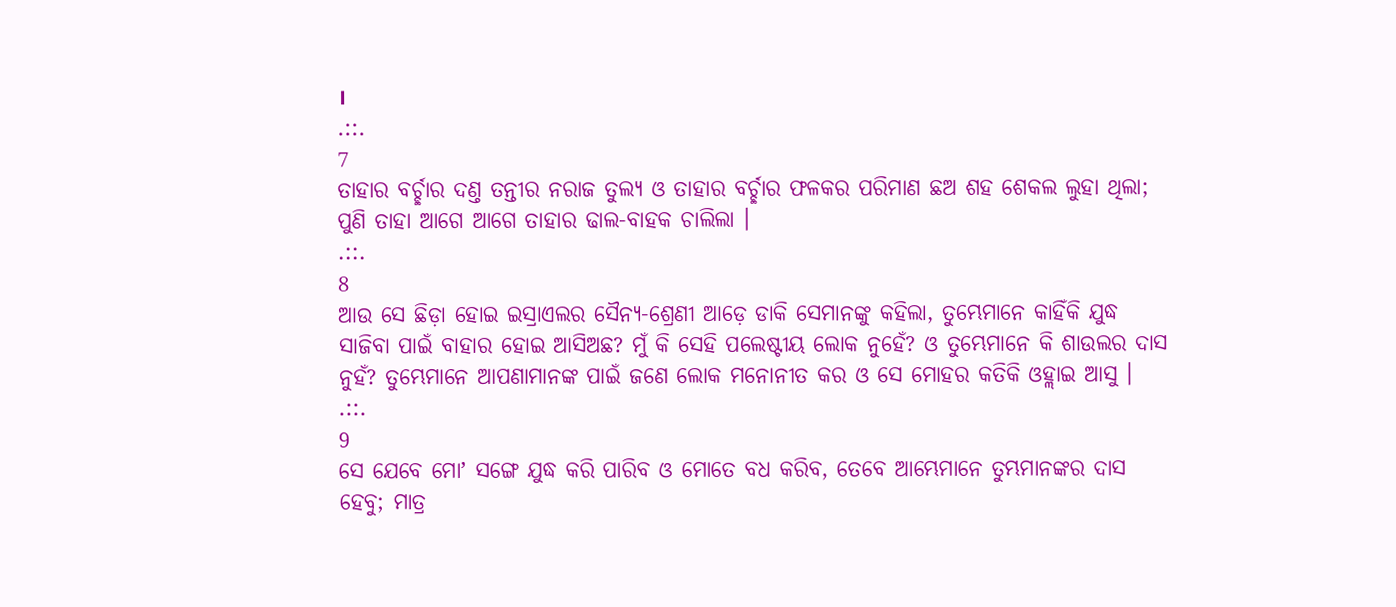।
.::.
7
ତାହାର ବର୍ଚ୍ଛାର ଦଣ୍ତ ତନ୍ତୀର ନରାଜ ତୁଲ୍ୟ ଓ ତାହାର ବର୍ଚ୍ଛାର ଫଳକର ପରିମାଣ ଛଅ ଶହ ଶେକଲ ଲୁହା ଥିଲା; ପୁଣି ତାହା ଆଗେ ଆଗେ ତାହାର ଢାଲ-ବାହକ ଚାଲିଲା ।
.::.
8
ଆଉ ସେ ଛିଡ଼ା ହୋଇ ଇସ୍ରାଏଲର ସୈନ୍ୟ-ଶ୍ରେଣୀ ଆଡ଼େ ଡାକି ସେମାନଙ୍କୁ କହିଲା, ତୁମ୍ଭେମାନେ କାହିଁକି ଯୁଦ୍ଧ ସାଜିବା ପାଇଁ ବାହାର ହୋଇ ଆସିଅଛ? ମୁଁ କି ସେହି ପଲେଷ୍ଟୀୟ ଲୋକ ନୁହେଁ? ଓ ତୁମ୍ଭେମାନେ କି ଶାଉଲର ଦାସ ନୁହଁ? ତୁମ୍ଭେମାନେ ଆପଣାମାନଙ୍କ ପାଇଁ ଜଣେ ଲୋକ ମନୋନୀତ କର ଓ ସେ ମୋହର କତିକି ଓହ୍ଲାଇ ଆସୁ ।
.::.
9
ସେ ଯେବେ ମୋʼ ସଙ୍ଗେ ଯୁଦ୍ଧ କରି ପାରିବ ଓ ମୋତେ ବଧ କରିବ, ତେବେ ଆମ୍ଭେମାନେ ତୁମ୍ଭମାନଙ୍କର ଦାସ ହେବୁ; ମାତ୍ର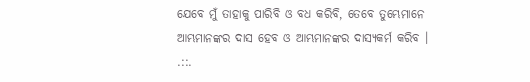ଯେବେ ମୁଁ ତାହାକୁ ପାରିବି ଓ ବଧ କରିବି, ତେବେ ତୁମ୍ଭେମାନେ ଆମ୍ଭମାନଙ୍କର ଦାସ ହେବ ଓ ଆମ୍ଭମାନଙ୍କର ଦାସ୍ୟକର୍ମ କରିବ ।
.::.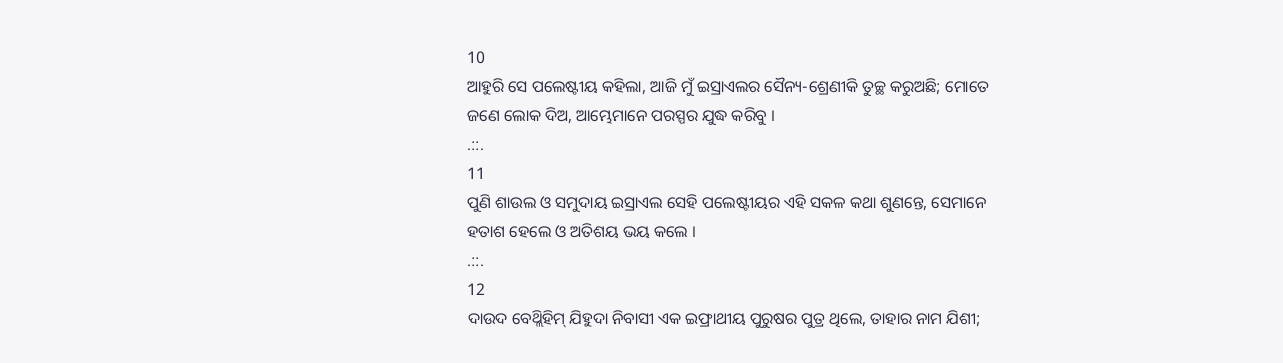10
ଆହୁରି ସେ ପଲେଷ୍ଟୀୟ କହିଲା, ଆଜି ମୁଁ ଇସ୍ରାଏଲର ସୈନ୍ୟ-ଶ୍ରେଣୀକି ତୁଚ୍ଛ କରୁଅଛି; ମୋତେ ଜଣେ ଲୋକ ଦିଅ, ଆମ୍ଭେମାନେ ପରସ୍ପର ଯୁଦ୍ଧ କରିବୁ ।
.::.
11
ପୁଣି ଶାଉଲ ଓ ସମୁଦାୟ ଇସ୍ରାଏଲ ସେହି ପଲେଷ୍ଟୀୟର ଏହି ସକଳ କଥା ଶୁଣନ୍ତେ, ସେମାନେ ହତାଶ ହେଲେ ଓ ଅତିଶୟ ଭୟ କଲେ ।
.::.
12
ଦାଉଦ ବେଥ୍ଲିହିମ୍ ଯିହୁଦା ନିବାସୀ ଏକ ଇଫ୍ରାଥୀୟ ପୁରୁଷର ପୁତ୍ର ଥିଲେ, ତାହାର ନାମ ଯିଶୀ;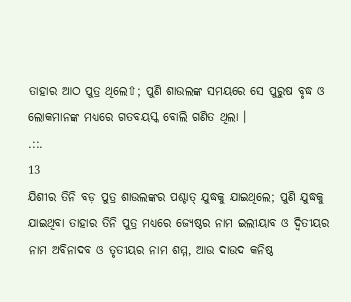ତାହାର ଆଠ ପୁତ୍ର ଥିଲେ⇧; ପୁଣି ଶାଉଲଙ୍କ ସମୟରେ ସେ ପୁରୁଷ ବୃଦ୍ଧ ଓ ଲୋକମାନଙ୍କ ମଧ୍ୟରେ ଗତବୟସ୍କ ବୋଲି ଗଣିତ ଥିଲା ।
.::.
13
ଯିଶୀର ତିନି ବଡ଼ ପୁତ୍ର ଶାଉଲଙ୍କର ପଶ୍ଚାତ୍ ଯୁଦ୍ଧକୁ ଯାଇଥିଲେ; ପୁଣି ଯୁଦ୍ଧକୁ ଯାଇଥିବା ତାହାର ତିନି ପୁତ୍ର ମଧ୍ୟରେ ଜ୍ୟେଷ୍ଠର ନାମ ଇଲୀୟାବ ଓ ଦ୍ଵିତୀୟର ନାମ ଅବିନାଦବ ଓ ତୃତୀୟର ନାମ ଶମ୍ମ, ଆଉ ଦାଉଦ କନିଷ୍ଠ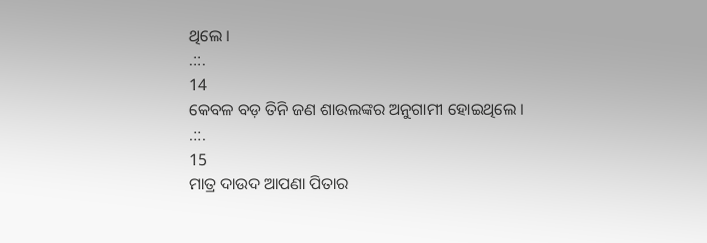ଥିଲେ ।
.::.
14
କେବଳ ବଡ଼ ତିନି ଜଣ ଶାଉଲଙ୍କର ଅନୁଗାମୀ ହୋଇଥିଲେ ।
.::.
15
ମାତ୍ର ଦାଉଦ ଆପଣା ପିତାର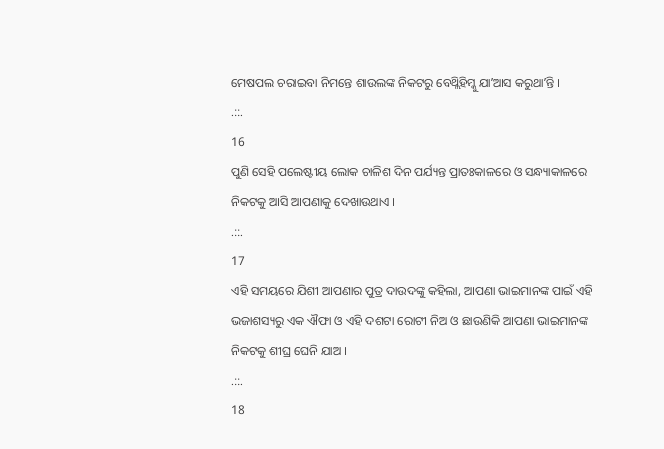ମେଷପଲ ଚରାଇବା ନିମନ୍ତେ ଶାଉଲଙ୍କ ନିକଟରୁ ବେଥ୍ଲିହିମ୍କୁ ଯାʼଆସ କରୁଥାʼନ୍ତି ।
.::.
16
ପୁଣି ସେହି ପଲେଷ୍ଟୀୟ ଲୋକ ଚାଳିଶ ଦିନ ପର୍ଯ୍ୟନ୍ତ ପ୍ରାତଃକାଳରେ ଓ ସନ୍ଧ୍ୟାକାଳରେ ନିକଟକୁ ଆସି ଆପଣାକୁ ଦେଖାଉଥାଏ ।
.::.
17
ଏହି ସମୟରେ ଯିଶୀ ଆପଣାର ପୁତ୍ର ଦାଉଦଙ୍କୁ କହିଲା, ଆପଣା ଭାଇମାନଙ୍କ ପାଇଁ ଏହି ଭଜାଶସ୍ୟରୁ ଏକ ଐଫା ଓ ଏହି ଦଶଟା ରୋଟୀ ନିଅ ଓ ଛାଉଣିକି ଆପଣା ଭାଇମାନଙ୍କ ନିକଟକୁ ଶୀଘ୍ର ଘେନି ଯାଅ ।
.::.
18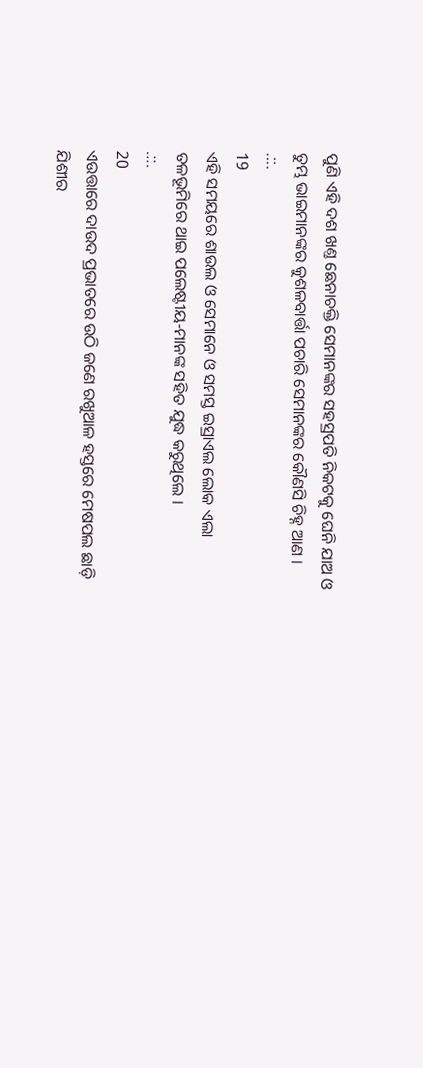ପୁଣି ଏହି ଦଶ ଖଣ୍ତ ଛେନାଚକ୍ତି ସେମାନଙ୍କର ସହସ୍ରପତି ନିକଟକୁ ଘେନି ଯାଅ ଓ ତୁମ୍ଭ ଭାଇମାନଙ୍କର କୁଶଳବାର୍ତ୍ତା ପଚାରି ସେମାନଙ୍କର କୌଣସି ଚିହ୍ନ ଆଣ ।
.::.
19
ଏହି ସମୟରେ ଶାଉଲ ଓ ସେମାନେ ଓ ସମସ୍ତ ଇସ୍ରାଏଲ ଲୋକ ଏଲା ତଳଭୂମିରେ ଥାଇ ପଲେଷ୍ଟୀୟ-ମାନଙ୍କ ସହିତ ଯୁଦ୍ଧ କରୁଥିଲେ ।
.::.
20
ଏଉତ୍ତାରେ ଦାଉଦ ପ୍ରଭାତରେ ଉଠି ଜଣେ ରଖୁଆଳ ହସ୍ତରେ ମେଷପଲ ଛାଡ଼ି ଯିଶୀର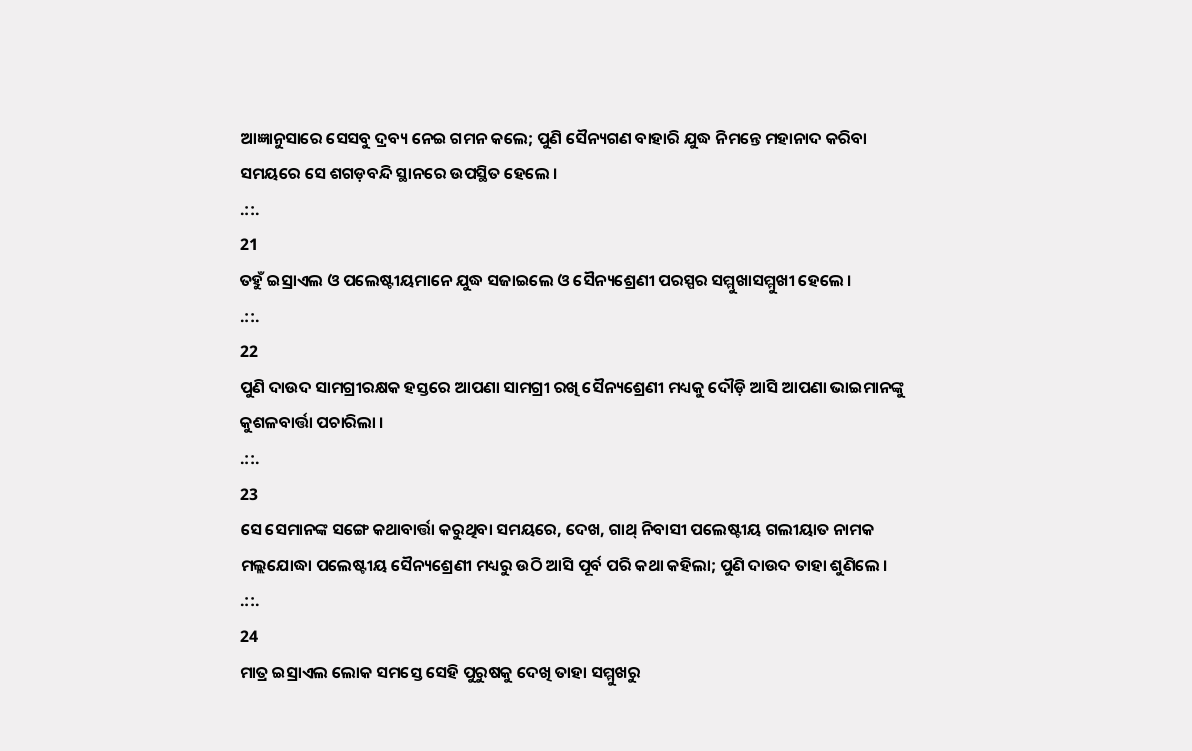ଆଜ୍ଞାନୁସାରେ ସେସବୁ ଦ୍ରବ୍ୟ ନେଇ ଗମନ କଲେ; ପୁଣି ସୈନ୍ୟଗଣ ବାହାରି ଯୁଦ୍ଧ ନିମନ୍ତେ ମହାନାଦ କରିବା ସମୟରେ ସେ ଶଗଡ଼ବନ୍ଦି ସ୍ଥାନରେ ଉପସ୍ଥିତ ହେଲେ ।
.::.
21
ତହୁଁ ଇସ୍ରାଏଲ ଓ ପଲେଷ୍ଟୀୟମାନେ ଯୁଦ୍ଧ ସଜାଇଲେ ଓ ସୈନ୍ୟଶ୍ରେଣୀ ପରସ୍ପର ସମ୍ମୁଖାସମ୍ମୁଖୀ ହେଲେ ।
.::.
22
ପୁଣି ଦାଉଦ ସାମଗ୍ରୀରକ୍ଷକ ହସ୍ତରେ ଆପଣା ସାମଗ୍ରୀ ରଖି ସୈନ୍ୟଶ୍ରେଣୀ ମଧ୍ୟକୁ ଦୌଡ଼ି ଆସି ଆପଣା ଭାଇମାନଙ୍କୁ କୁଶଳବାର୍ତ୍ତା ପଚାରିଲା ।
.::.
23
ସେ ସେମାନଙ୍କ ସଙ୍ଗେ କଥାବାର୍ତ୍ତା କରୁଥିବା ସମୟରେ, ଦେଖ, ଗାଥ୍ ନିବାସୀ ପଲେଷ୍ଟୀୟ ଗଲୀୟାତ ନାମକ ମଲ୍ଲଯୋଦ୍ଧା ପଲେଷ୍ଟୀୟ ସୈନ୍ୟଶ୍ରେଣୀ ମଧ୍ୟରୁ ଉଠି ଆସି ପୂର୍ବ ପରି କଥା କହିଲା; ପୁଣି ଦାଉଦ ତାହା ଶୁଣିଲେ ।
.::.
24
ମାତ୍ର ଇସ୍ରାଏଲ ଲୋକ ସମସ୍ତେ ସେହି ପୁରୁଷକୁ ଦେଖି ତାହା ସମ୍ମୁଖରୁ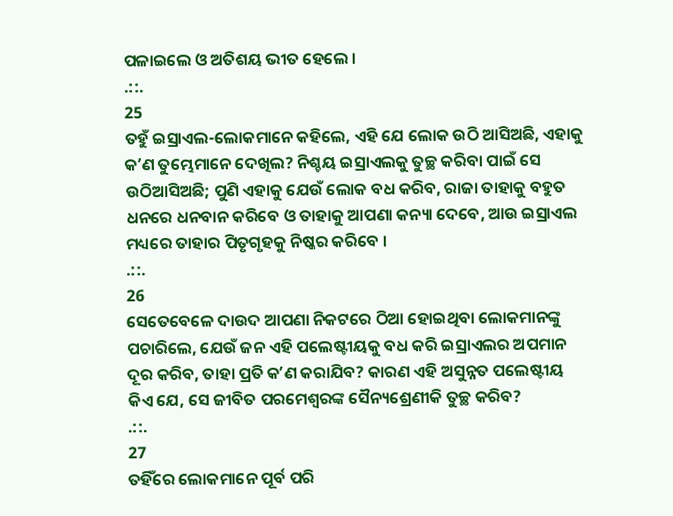ପଳାଇଲେ ଓ ଅତିଶୟ ଭୀତ ହେଲେ ।
.::.
25
ତହୁଁ ଇସ୍ରାଏଲ-ଲୋକମାନେ କହିଲେ, ଏହି ଯେ ଲୋକ ଉଠି ଆସିଅଛି, ଏହାକୁ କʼଣ ତୁମ୍ଭେମାନେ ଦେଖିଲ? ନିଶ୍ଚୟ ଇସ୍ରାଏଲକୁ ତୁଚ୍ଛ କରିବା ପାଇଁ ସେ ଉଠିଆସିଅଛି; ପୁଣି ଏହାକୁ ଯେଉଁ ଲୋକ ବଧ କରିବ, ରାଜା ତାହାକୁ ବହୁତ ଧନରେ ଧନବାନ କରିବେ ଓ ତାହାକୁ ଆପଣା କନ୍ୟା ଦେବେ, ଆଉ ଇସ୍ରାଏଲ ମଧ୍ୟରେ ତାହାର ପିତୃଗୃହକୁ ନିଷ୍କର କରିବେ ।
.::.
26
ସେତେବେଳେ ଦାଉଦ ଆପଣା ନିକଟରେ ଠିଆ ହୋଇଥିବା ଲୋକମାନଙ୍କୁ ପଚାରିଲେ, ଯେଉଁ ଜନ ଏହି ପଲେଷ୍ଟୀୟକୁ ବଧ କରି ଇସ୍ରାଏଲର ଅପମାନ ଦୂର କରିବ, ତାହା ପ୍ରତି କʼଣ କରାଯିବ? କାରଣ ଏହି ଅସୁନ୍ନତ ପଲେଷ୍ଟୀୟ କିଏ ଯେ, ସେ ଜୀବିତ ପରମେଶ୍ଵରଙ୍କ ସୈନ୍ୟଶ୍ରେଣୀକି ତୁଚ୍ଛ କରିବ?
.::.
27
ତହିଁରେ ଲୋକମାନେ ପୂର୍ବ ପରି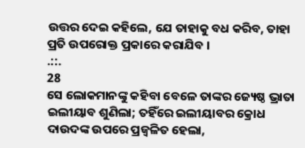ଉତ୍ତର ଦେଇ କହିଲେ, ଯେ ତାହାକୁ ବଧ କରିବ, ତାହା ପ୍ରତି ଉପରୋକ୍ତ ପ୍ରକାରେ କରାଯିବ ।
.::.
28
ସେ ଲୋକମାନଙ୍କୁ କହିବା ବେଳେ ତାଙ୍କର ଜ୍ୟେଷ୍ଠ ଭ୍ରାତା ଇଲୀୟାବ ଶୁଣିଲା; ତହିଁରେ ଇଲୀୟାବର କ୍ରୋଧ ଦାଉଦଙ୍କ ଉପରେ ପ୍ରଜ୍ଵଳିତ ହେଲା,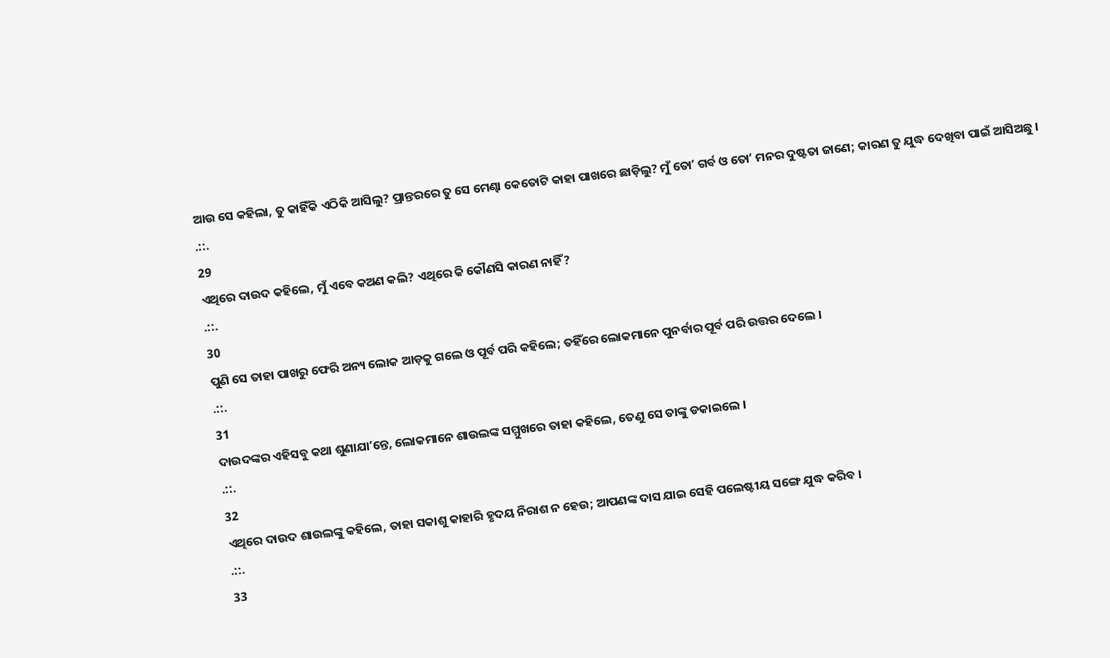ଆଉ ସେ କହିଲା, ତୁ କାହିଁକି ଏଠିକି ଆସିଲୁ? ପ୍ରାନ୍ତରରେ ତୁ ସେ ମେଣ୍ଢା କେତୋଟି କାହା ପାଖରେ ଛାଡ଼ିଲୁ? ମୁଁ ତୋʼ ଗର୍ବ ଓ ତୋʼ ମନର ଦୁଷ୍ଟତା ଜାଣେ; କାରଣ ତୁ ଯୁଦ୍ଧ ଦେଖିବା ପାଇଁ ଆସିଅଛୁ ।
.::.
29
ଏଥିରେ ଦାଉଦ କହିଲେ, ମୁଁ ଏବେ କଅଣ କଲି? ଏଥିରେ କି କୌଣସି କାରଣ ନାହିଁ?
.::.
30
ପୁଣି ସେ ତାହା ପାଖରୁ ଫେରି ଅନ୍ୟ ଲୋକ ଆଡ଼କୁ ଗଲେ ଓ ପୂର୍ବ ପରି କହିଲେ; ତହିଁରେ ଲୋକମାନେ ପୁନର୍ବାର ପୂର୍ବ ପରି ଉତ୍ତର ଦେଲେ ।
.::.
31
ଦାଉଦଙ୍କର ଏହିସବୁ କଥା ଶୁଣାଯାʼନ୍ତେ, ଲୋକମାନେ ଶାଉଲଙ୍କ ସମ୍ମୁଖରେ ତାହା କହିଲେ, ତେଣୁ ସେ ତାଙ୍କୁ ଡକାଇଲେ ।
.::.
32
ଏଥିରେ ଦାଉଦ ଶାଉଲଙ୍କୁ କହିଲେ, ତାହା ସକାଶୁ କାହାରି ହୃଦୟ ନିରାଶ ନ ହେଉ; ଆପଣଙ୍କ ଦାସ ଯାଇ ସେହି ପଲେଷ୍ଟୀୟ ସଙ୍ଗେ ଯୁଦ୍ଧ କରିବ ।
.::.
33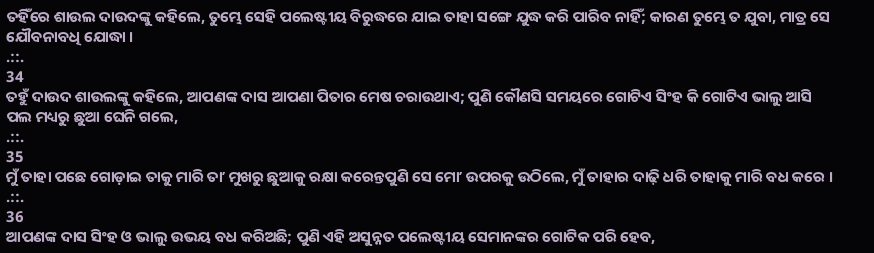ତହିଁରେ ଶାଉଲ ଦାଉଦଙ୍କୁ କହିଲେ, ତୁମ୍ଭେ ସେହି ପଲେଷ୍ଟୀୟ ବିରୁଦ୍ଧରେ ଯାଇ ତାହା ସଙ୍ଗେ ଯୁଦ୍ଧ କରି ପାରିବ ନାହିଁ; କାରଣ ତୁମ୍ଭେ ତ ଯୁବା, ମାତ୍ର ସେ ଯୌବନାବଧି ଯୋଦ୍ଧା ।
.::.
34
ତହୁଁ ଦାଉଦ ଶାଉଲଙ୍କୁ କହିଲେ, ଆପଣଙ୍କ ଦାସ ଆପଣା ପିତାର ମେଷ ଚରାଉଥାଏ; ପୁଣି କୌଣସି ସମୟରେ ଗୋଟିଏ ସିଂହ କି ଗୋଟିଏ ଭାଲୁ ଆସି ପଲ ମଧ୍ୟରୁ ଛୁଆ ଘେନି ଗଲେ,
.::.
35
ମୁଁ ତାହା ପଛେ ଗୋଡ଼ାଇ ତାକୁ ମାରି ତାʼ ମୁଖରୁ ଛୁଆକୁ ରକ୍ଷା କରେନ୍ତପୁଣି ସେ ମୋʼ ଉପରକୁ ଉଠିଲେ, ମୁଁ ତାହାର ଦାଢ଼ି ଧରି ତାହାକୁ ମାରି ବଧ କରେ ।
.::.
36
ଆପଣଙ୍କ ଦାସ ସିଂହ ଓ ଭାଲୁ ଉଭୟ ବଧ କରିଅଛି; ପୁଣି ଏହି ଅସୁନ୍ନତ ପଲେଷ୍ଟୀୟ ସେମାନଙ୍କର ଗୋଟିକ ପରି ହେବ,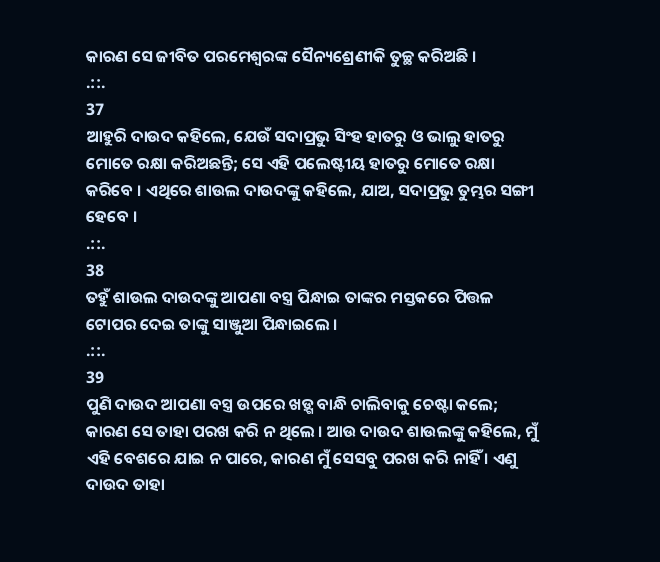କାରଣ ସେ ଜୀବିତ ପରମେଶ୍ଵରଙ୍କ ସୈନ୍ୟଶ୍ରେଣୀକି ତୁଚ୍ଛ କରିଅଛି ।
.::.
37
ଆହୁରି ଦାଉଦ କହିଲେ, ଯେଉଁ ସଦାପ୍ରଭୁ ସିଂହ ହାତରୁ ଓ ଭାଲୁ ହାତରୁ ମୋତେ ରକ୍ଷା କରିଅଛନ୍ତି; ସେ ଏହି ପଲେଷ୍ଟୀୟ ହାତରୁ ମୋତେ ରକ୍ଷା କରିବେ । ଏଥିରେ ଶାଉଲ ଦାଉଦଙ୍କୁ କହିଲେ, ଯାଅ, ସଦାପ୍ରଭୁ ତୁମ୍ଭର ସଙ୍ଗୀ ହେବେ ।
.::.
38
ତହୁଁ ଶାଉଲ ଦାଉଦଙ୍କୁ ଆପଣା ବସ୍ତ୍ର ପିନ୍ଧାଇ ତାଙ୍କର ମସ୍ତକରେ ପିତ୍ତଳ ଟୋପର ଦେଇ ତାଙ୍କୁ ସାଞ୍ଜୁଆ ପିନ୍ଧାଇଲେ ।
.::.
39
ପୁଣି ଦାଉଦ ଆପଣା ବସ୍ତ୍ର ଉପରେ ଖଡ଼୍ଗ ବାନ୍ଧି ଚାଲିବାକୁ ଚେଷ୍ଟା କଲେ; କାରଣ ସେ ତାହା ପରଖ କରି ନ ଥିଲେ । ଆଉ ଦାଉଦ ଶାଉଲଙ୍କୁ କହିଲେ, ମୁଁ ଏହି ବେଶରେ ଯାଇ ନ ପାରେ, କାରଣ ମୁଁ ସେସବୁ ପରଖ କରି ନାହିଁ । ଏଣୁ ଦାଉଦ ତାହା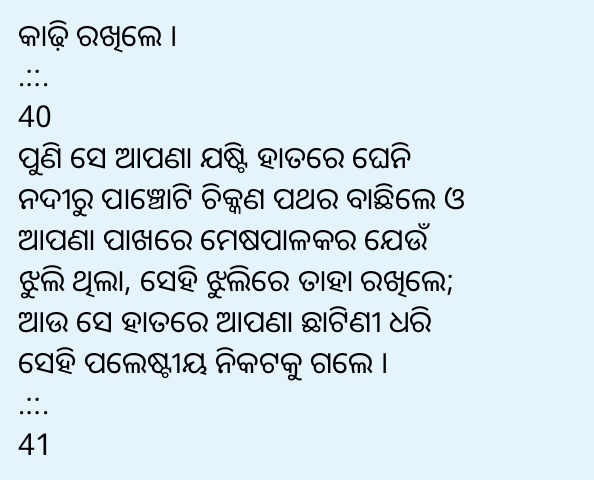କାଢ଼ି ରଖିଲେ ।
.::.
40
ପୁଣି ସେ ଆପଣା ଯଷ୍ଟି ହାତରେ ଘେନି ନଦୀରୁ ପାଞ୍ଚୋଟି ଚିକ୍କଣ ପଥର ବାଛିଲେ ଓ ଆପଣା ପାଖରେ ମେଷପାଳକର ଯେଉଁ ଝୁଲି ଥିଲା, ସେହି ଝୁଲିରେ ତାହା ରଖିଲେ; ଆଉ ସେ ହାତରେ ଆପଣା ଛାଟିଣୀ ଧରି ସେହି ପଲେଷ୍ଟୀୟ ନିକଟକୁ ଗଲେ ।
.::.
41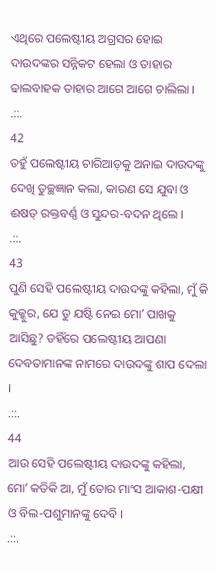ଏଥିରେ ପଲେଷ୍ଟୀୟ ଅଗ୍ରସର ହୋଇ ଦାଉଦଙ୍କର ସନ୍ନିକଟ ହେଲା ଓ ତାହାର ଢାଲବାହକ ତାହାର ଆଗେ ଆଗେ ଚାଲିଲା ।
.::.
42
ତହୁଁ ପଲେଷ୍ଟୀୟ ଚାରିଆଡ଼କୁ ଅନାଇ ଦାଉଦଙ୍କୁ ଦେଖି ତୁଚ୍ଛଜ୍ଞାନ କଲା, କାରଣ ସେ ଯୁବା ଓ ଈଷତ୍ ରକ୍ତବର୍ଣ୍ଣ ଓ ସୁନ୍ଦର-ବଦନ ଥିଲେ ।
.::.
43
ପୁଣି ସେହି ପଲେଷ୍ଟୀୟ ଦାଉଦଙ୍କୁ କହିଲା, ମୁଁ କି କୁକ୍କୁର, ଯେ ତୁ ଯଷ୍ଟି ନେଇ ମୋʼ ପାଖକୁ ଆସିଛୁ? ତହିଁରେ ପଲେଷ୍ଟୀୟ ଆପଣା ଦେବତାମାନଙ୍କ ନାମରେ ଦାଉଦଙ୍କୁ ଶାପ ଦେଲା ।
.::.
44
ଆଉ ସେହି ପଲେଷ୍ଟୀୟ ଦାଉଦଙ୍କୁ କହିଲା, ମୋʼ କତିକି ଆ, ମୁଁ ତୋର ମାଂସ ଆକାଶ-ପକ୍ଷୀ ଓ ବିଲ-ପଶୁମାନଙ୍କୁ ଦେବି ।
.::.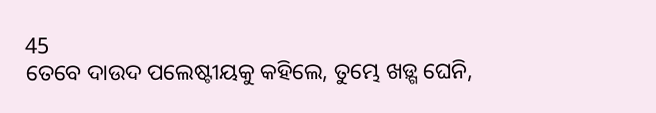45
ତେବେ ଦାଉଦ ପଲେଷ୍ଟୀୟକୁ କହିଲେ, ତୁମ୍ଭେ ଖଡ଼୍ଗ ଘେନି,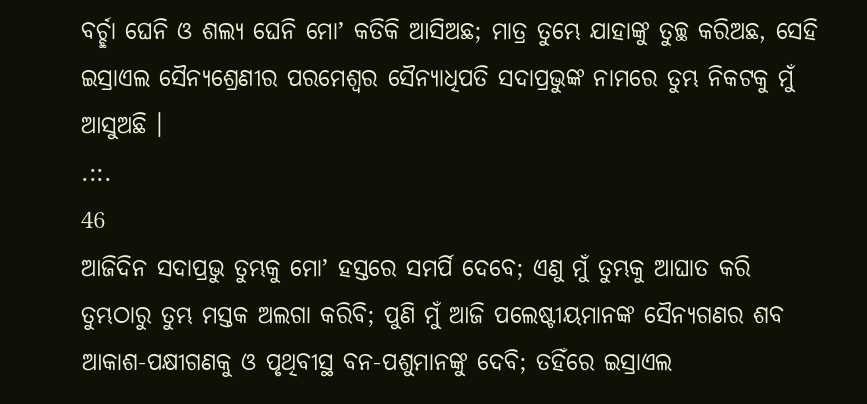ବର୍ଚ୍ଛା ଘେନି ଓ ଶଲ୍ୟ ଘେନି ମୋʼ କତିକି ଆସିଅଛ; ମାତ୍ର ତୁମ୍ଭେ ଯାହାଙ୍କୁ ତୁଚ୍ଛ କରିଅଛ, ସେହି ଇସ୍ରାଏଲ ସୈନ୍ୟଶ୍ରେଣୀର ପରମେଶ୍ଵର ସୈନ୍ୟାଧିପତି ସଦାପ୍ରଭୁଙ୍କ ନାମରେ ତୁମ୍ଭ ନିକଟକୁ ମୁଁ ଆସୁଅଛି ।
.::.
46
ଆଜିଦିନ ସଦାପ୍ରଭୁ ତୁମ୍ଭକୁ ମୋʼ ହସ୍ତରେ ସମର୍ପି ଦେବେ; ଏଣୁ ମୁଁ ତୁମ୍ଭକୁ ଆଘାତ କରି ତୁମ୍ଭଠାରୁ ତୁମ୍ଭ ମସ୍ତକ ଅଲଗା କରିବି; ପୁଣି ମୁଁ ଆଜି ପଲେଷ୍ଟୀୟମାନଙ୍କ ସୈନ୍ୟଗଣର ଶବ ଆକାଶ-ପକ୍ଷୀଗଣକୁ ଓ ପୃଥିବୀସ୍ଥ ବନ-ପଶୁମାନଙ୍କୁ ଦେବି; ତହିଁରେ ଇସ୍ରାଏଲ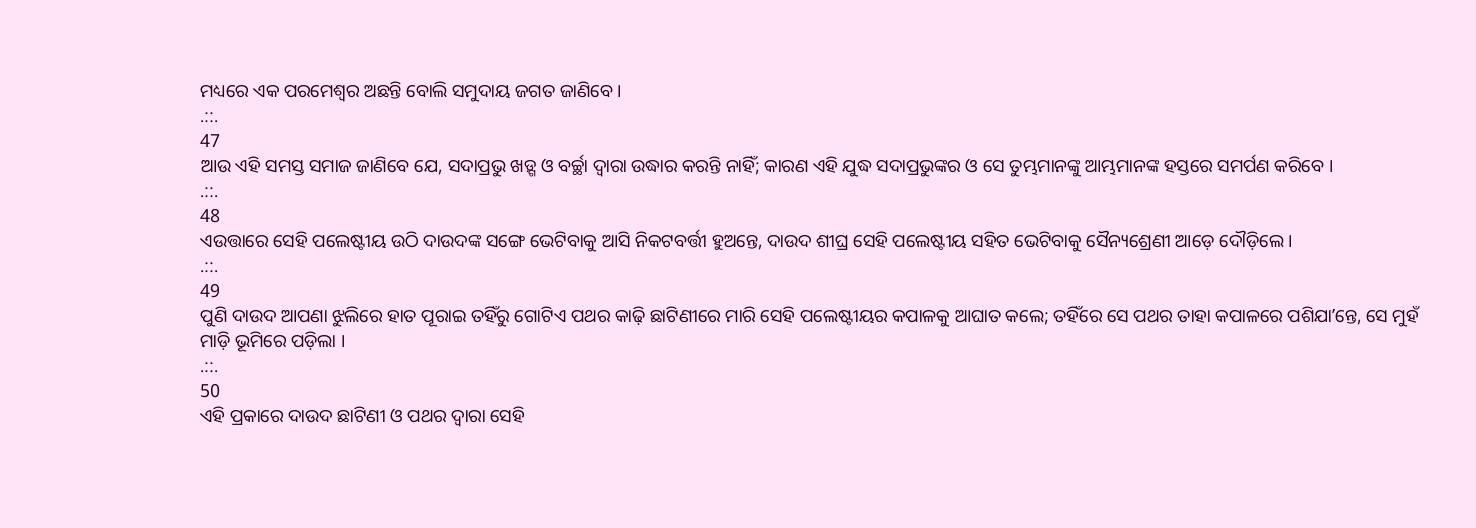ମଧ୍ୟରେ ଏକ ପରମେଶ୍ଵର ଅଛନ୍ତି ବୋଲି ସମୁଦାୟ ଜଗତ ଜାଣିବେ ।
.::.
47
ଆଉ ଏହି ସମସ୍ତ ସମାଜ ଜାଣିବେ ଯେ, ସଦାପ୍ରଭୁ ଖଡ଼୍ଗ ଓ ବର୍ଚ୍ଛା ଦ୍ଵାରା ଉଦ୍ଧାର କରନ୍ତି ନାହିଁ; କାରଣ ଏହି ଯୁଦ୍ଧ ସଦାପ୍ରଭୁଙ୍କର ଓ ସେ ତୁମ୍ଭମାନଙ୍କୁ ଆମ୍ଭମାନଙ୍କ ହସ୍ତରେ ସମର୍ପଣ କରିବେ ।
.::.
48
ଏଉତ୍ତାରେ ସେହି ପଲେଷ୍ଟୀୟ ଉଠି ଦାଉଦଙ୍କ ସଙ୍ଗେ ଭେଟିବାକୁ ଆସି ନିକଟବର୍ତ୍ତୀ ହୁଅନ୍ତେ, ଦାଉଦ ଶୀଘ୍ର ସେହି ପଲେଷ୍ଟୀୟ ସହିତ ଭେଟିବାକୁ ସୈନ୍ୟଶ୍ରେଣୀ ଆଡ଼େ ଦୌଡ଼ିଲେ ।
.::.
49
ପୁଣି ଦାଉଦ ଆପଣା ଝୁଲିରେ ହାତ ପୂରାଇ ତହିଁରୁ ଗୋଟିଏ ପଥର କାଢ଼ି ଛାଟିଣୀରେ ମାରି ସେହି ପଲେଷ୍ଟୀୟର କପାଳକୁ ଆଘାତ କଲେ; ତହିଁରେ ସେ ପଥର ତାହା କପାଳରେ ପଶିଯାʼନ୍ତେ, ସେ ମୁହଁ ମାଡ଼ି ଭୂମିରେ ପଡ଼ିଲା ।
.::.
50
ଏହି ପ୍ରକାରେ ଦାଉଦ ଛାଟିଣୀ ଓ ପଥର ଦ୍ଵାରା ସେହି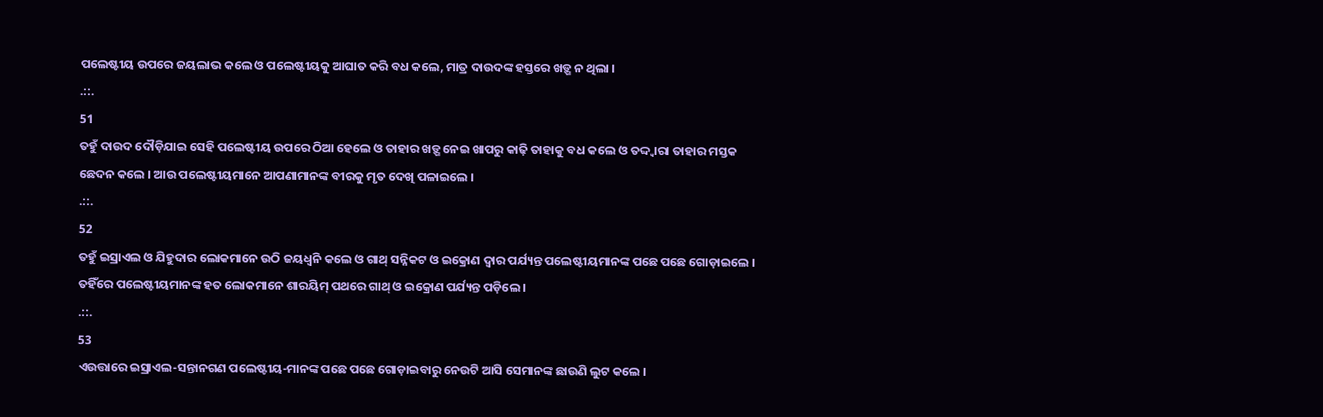ପଲେଷ୍ଟୀୟ ଉପରେ ଜୟଲାଭ କଲେ ଓ ପଲେଷ୍ଟୀୟକୁ ଆଘାତ କରି ବଧ କଲେ, ମାତ୍ର ଦାଉଦଙ୍କ ହସ୍ତରେ ଖଡ଼୍ଗ ନ ଥିଲା ।
.::.
51
ତହୁଁ ଦାଉଦ ଦୌଡ଼ିଯାଇ ସେହି ପଲେଷ୍ଟୀୟ ଉପରେ ଠିଆ ହେଲେ ଓ ତାହାର ଖଡ଼୍ଗ ନେଇ ଖାପରୁ କାଢ଼ି ତାହାକୁ ବଧ କଲେ ଓ ତଦ୍ଦ୍ଵାରା ତାହାର ମସ୍ତକ ଛେଦନ କଲେ । ଆଉ ପଲେଷ୍ଟୀୟମାନେ ଆପଣାମାନଙ୍କ ବୀରକୁ ମୃତ ଦେଖି ପଳାଇଲେ ।
.::.
52
ତହୁଁ ଇସ୍ରାଏଲ ଓ ଯିହୁଦାର ଲୋକମାନେ ଉଠି ଜୟଧ୍ଵନି କଲେ ଓ ଗାଥ୍ ସନ୍ନିକଟ ଓ ଇକ୍ରୋଣ ଦ୍ଵାର ପର୍ଯ୍ୟନ୍ତ ପଲେଷ୍ଟୀୟମାନଙ୍କ ପଛେ ପଛେ ଗୋଡ଼ାଇଲେ । ତହିଁରେ ପଲେଷ୍ଟୀୟମାନଙ୍କ ହତ ଲୋକମାନେ ଶାରୟିମ୍ ପଥରେ ଗାଥ୍ ଓ ଇକ୍ରୋଣ ପର୍ଯ୍ୟନ୍ତ ପଡ଼ିଲେ ।
.::.
53
ଏଉତ୍ତାରେ ଇସ୍ରାଏଲ-ସନ୍ତାନଗଣ ପଲେଷ୍ଟୀୟ-ମାନଙ୍କ ପଛେ ପଛେ ଗୋଡ଼ାଇବାରୁ ନେଉଟି ଆସି ସେମାନଙ୍କ ଛାଉଣି ଲୁଟ କଲେ ।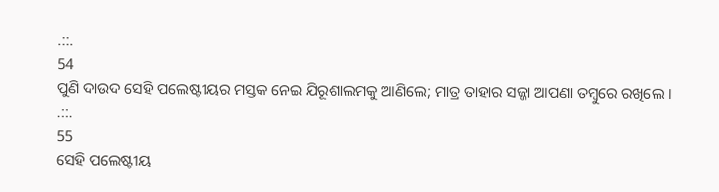.::.
54
ପୁଣି ଦାଉଦ ସେହି ପଲେଷ୍ଟୀୟର ମସ୍ତକ ନେଇ ଯିରୂଶାଲମକୁ ଆଣିଲେ; ମାତ୍ର ତାହାର ସଜ୍ଜା ଆପଣା ତମ୍ଵୁରେ ରଖିଲେ ।
.::.
55
ସେହି ପଲେଷ୍ଟୀୟ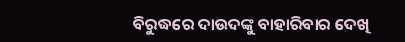ବିରୁଦ୍ଧରେ ଦାଉଦଙ୍କୁ ବାହାରିବାର ଦେଖି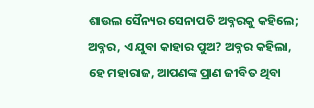ଶାଉଲ ସୈନ୍ୟର ସେନାପତି ଅବ୍ନରକୁ କହିଲେ; ଅବ୍ନର, ଏ ଯୁବା କାହାର ପୁଅ? ଅବ୍ନର କହିଲା, ହେ ମହାରାଜ, ଆପଣଙ୍କ ପ୍ରାଣ ଜୀବିତ ଥିବା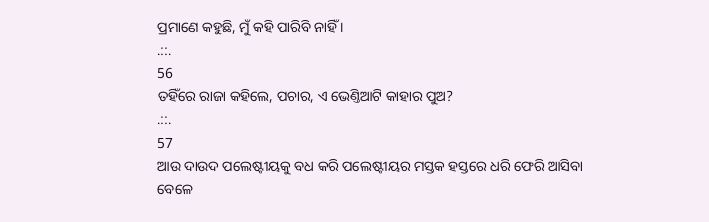ପ୍ରମାଣେ କହୁଛି, ମୁଁ କହି ପାରିବି ନାହିଁ ।
.::.
56
ତହିଁରେ ରାଜା କହିଲେ, ପଚାର, ଏ ଭେଣ୍ତିଆଟି କାହାର ପୁଅ?
.::.
57
ଆଉ ଦାଉଦ ପଲେଷ୍ଟୀୟକୁ ବଧ କରି ପଲେଷ୍ଟୀୟର ମସ୍ତକ ହସ୍ତରେ ଧରି ଫେରି ଆସିବା ବେଳେ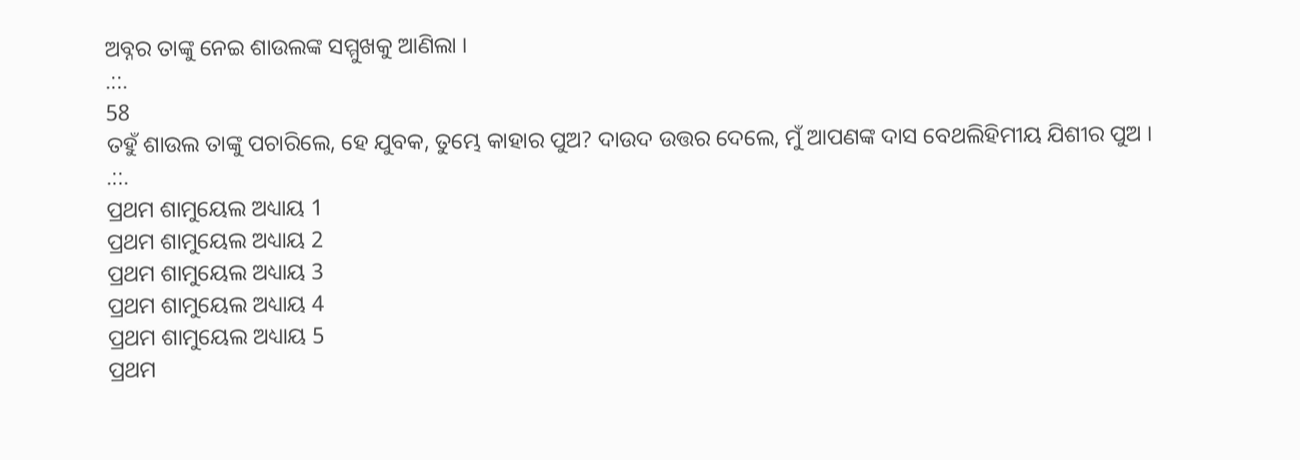ଅବ୍ନର ତାଙ୍କୁ ନେଇ ଶାଉଲଙ୍କ ସମ୍ମୁଖକୁ ଆଣିଲା ।
.::.
58
ତହୁଁ ଶାଉଲ ତାଙ୍କୁ ପଚାରିଲେ, ହେ ଯୁବକ, ତୁମ୍ଭେ କାହାର ପୁଅ? ଦାଉଦ ଉତ୍ତର ଦେଲେ, ମୁଁ ଆପଣଙ୍କ ଦାସ ବେଥଲିହିମୀୟ ଯିଶୀର ପୁଅ ।
.::.
ପ୍ରଥମ ଶାମୁୟେଲ ଅଧ୍ୟାୟ 1
ପ୍ରଥମ ଶାମୁୟେଲ ଅଧ୍ୟାୟ 2
ପ୍ରଥମ ଶାମୁୟେଲ ଅଧ୍ୟାୟ 3
ପ୍ରଥମ ଶାମୁୟେଲ ଅଧ୍ୟାୟ 4
ପ୍ରଥମ ଶାମୁୟେଲ ଅଧ୍ୟାୟ 5
ପ୍ରଥମ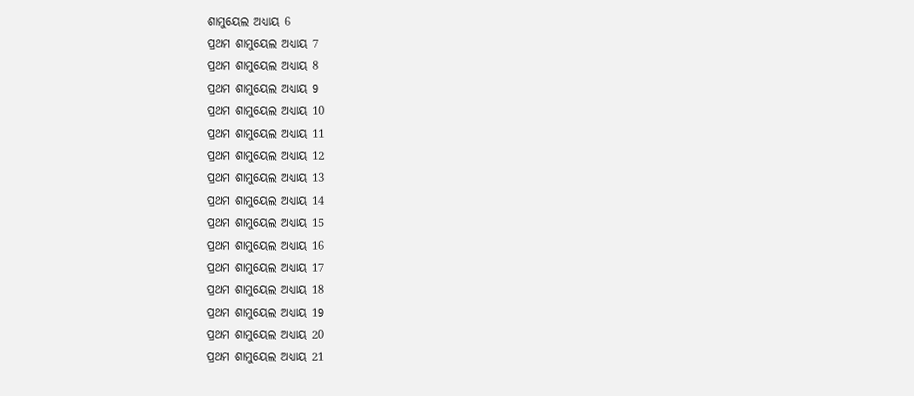ଶାମୁୟେଲ ଅଧ୍ୟାୟ 6
ପ୍ରଥମ ଶାମୁୟେଲ ଅଧ୍ୟାୟ 7
ପ୍ରଥମ ଶାମୁୟେଲ ଅଧ୍ୟାୟ 8
ପ୍ରଥମ ଶାମୁୟେଲ ଅଧ୍ୟାୟ 9
ପ୍ରଥମ ଶାମୁୟେଲ ଅଧ୍ୟାୟ 10
ପ୍ରଥମ ଶାମୁୟେଲ ଅଧ୍ୟାୟ 11
ପ୍ରଥମ ଶାମୁୟେଲ ଅଧ୍ୟାୟ 12
ପ୍ରଥମ ଶାମୁୟେଲ ଅଧ୍ୟାୟ 13
ପ୍ରଥମ ଶାମୁୟେଲ ଅଧ୍ୟାୟ 14
ପ୍ରଥମ ଶାମୁୟେଲ ଅଧ୍ୟାୟ 15
ପ୍ରଥମ ଶାମୁୟେଲ ଅଧ୍ୟାୟ 16
ପ୍ରଥମ ଶାମୁୟେଲ ଅଧ୍ୟାୟ 17
ପ୍ରଥମ ଶାମୁୟେଲ ଅଧ୍ୟାୟ 18
ପ୍ରଥମ ଶାମୁୟେଲ ଅଧ୍ୟାୟ 19
ପ୍ରଥମ ଶାମୁୟେଲ ଅଧ୍ୟାୟ 20
ପ୍ରଥମ ଶାମୁୟେଲ ଅଧ୍ୟାୟ 21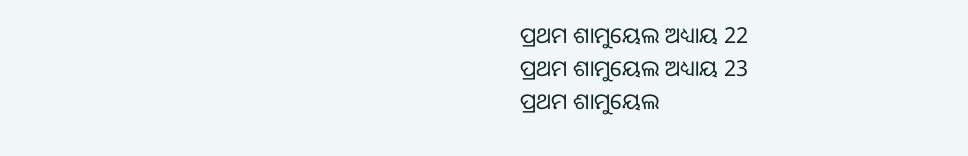ପ୍ରଥମ ଶାମୁୟେଲ ଅଧ୍ୟାୟ 22
ପ୍ରଥମ ଶାମୁୟେଲ ଅଧ୍ୟାୟ 23
ପ୍ରଥମ ଶାମୁୟେଲ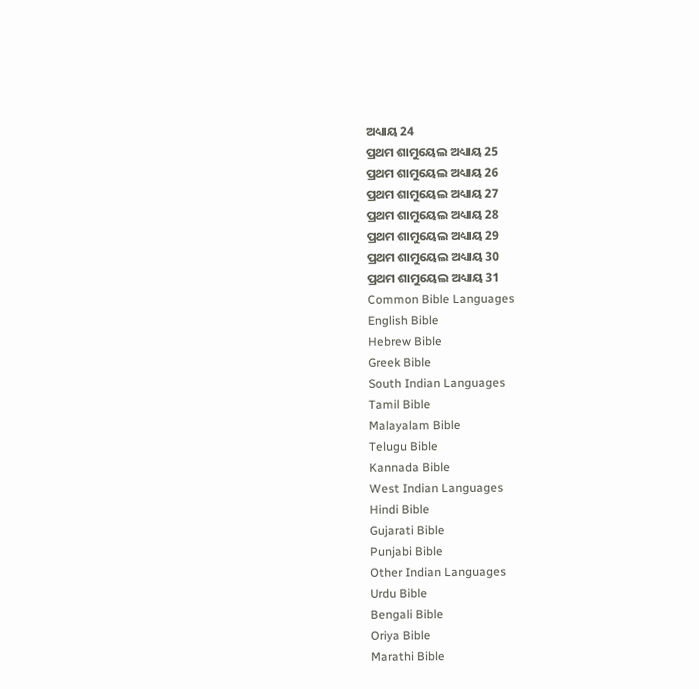ଅଧ୍ୟାୟ 24
ପ୍ରଥମ ଶାମୁୟେଲ ଅଧ୍ୟାୟ 25
ପ୍ରଥମ ଶାମୁୟେଲ ଅଧ୍ୟାୟ 26
ପ୍ରଥମ ଶାମୁୟେଲ ଅଧ୍ୟାୟ 27
ପ୍ରଥମ ଶାମୁୟେଲ ଅଧ୍ୟାୟ 28
ପ୍ରଥମ ଶାମୁୟେଲ ଅଧ୍ୟାୟ 29
ପ୍ରଥମ ଶାମୁୟେଲ ଅଧ୍ୟାୟ 30
ପ୍ରଥମ ଶାମୁୟେଲ ଅଧ୍ୟାୟ 31
Common Bible Languages
English Bible
Hebrew Bible
Greek Bible
South Indian Languages
Tamil Bible
Malayalam Bible
Telugu Bible
Kannada Bible
West Indian Languages
Hindi Bible
Gujarati Bible
Punjabi Bible
Other Indian Languages
Urdu Bible
Bengali Bible
Oriya Bible
Marathi Bible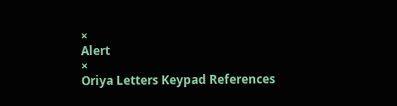×
Alert
×
Oriya Letters Keypad References